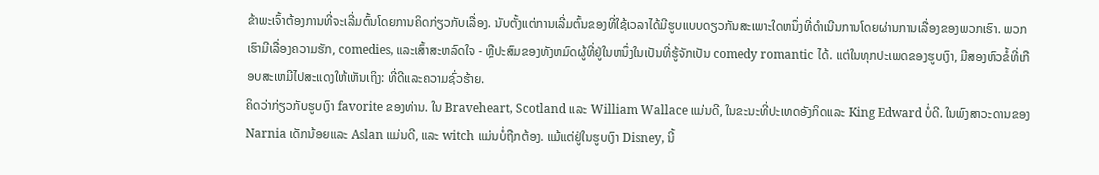ຂ້າພະເຈົ້າຕ້ອງການທີ່ຈະເລີ່ມຕົ້ນໂດຍການຄິດກ່ຽວກັບເລື່ອງ. ນັບຕັ້ງແຕ່ການເລີ່ມຕົ້ນຂອງທີ່ໃຊ້ເວລາໄດ້ມີຮູບແບບດຽວກັນສະເພາະໃດຫນຶ່ງທີ່ດໍາເນີນການໂດຍຜ່ານການເລື່ອງຂອງພວກເຮົາ. ພວກເຮົາມີເລື່ອງຄວາມຮັກ, comedies, ແລະເສົ້າສະຫລົດໃຈ - ຫຼືປະສົມຂອງທັງຫມົດຜູ້ທີ່ຢູ່ໃນຫນຶ່ງໃນເປັນທີ່ຮູ້ຈັກເປັນ comedy romantic ໄດ້. ແຕ່ໃນທຸກປະເພດຂອງຮູບເງົາ, ມີສອງຫົວຂໍ້ທີ່ເກືອບສະເຫມີໄປສະແດງໃຫ້ເຫັນເຖິງ: ທີ່ດີແລະຄວາມຊົ່ວຮ້າຍ.
ຄິດວ່າກ່ຽວກັບຮູບເງົາ favorite ຂອງທ່ານ. ໃນ Braveheart, Scotland ແລະ William Wallace ແມ່ນດີ, ໃນຂະນະທີ່ປະເທດອັງກິດແລະ King Edward ບໍ່ດີ. ໃນພົງສາວະດານຂອງ Narnia ເດັກນ້ອຍແລະ Aslan ແມ່ນດີ, ແລະ witch ແມ່ນບໍ່ຖືກຕ້ອງ. ແມ້ແຕ່ຢູ່ໃນຮູບເງົາ Disney, ນີ້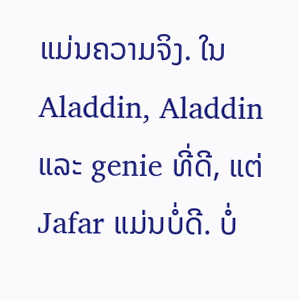ແມ່ນຄວາມຈິງ. ໃນ Aladdin, Aladdin ແລະ genie ທີ່ດີ, ແຕ່ Jafar ແມ່ນບໍ່ດີ. ບໍ່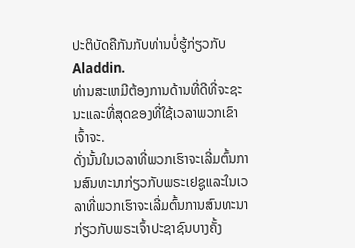ປະຕິບັດຄືກັນກັບທ່ານບໍ່ຮູ້ກ່ຽວກັບ Aladdin.
ທ່ານສະເຫມີຕ້ອງການດ້ານທີ່ດີທີ່ຈະຊະນະແລະທີ່ສຸດຂອງທີ່ໃຊ້ເວລາພວກເຂົາເຈົ້າຈະ.
ດັ່ງນັ້ນໃນເວລາທີ່ພວກເຮົາຈະເລີ່ມຕົ້ນການສົນທະນາກ່ຽວກັບພຣະເຢຊູແລະໃນເວລາທີ່ພວກເຮົາຈະເລີ່ມຕົ້ນການສົນທະນາກ່ຽວກັບພຣະເຈົ້າປະຊາຊົນບາງຄັ້ງ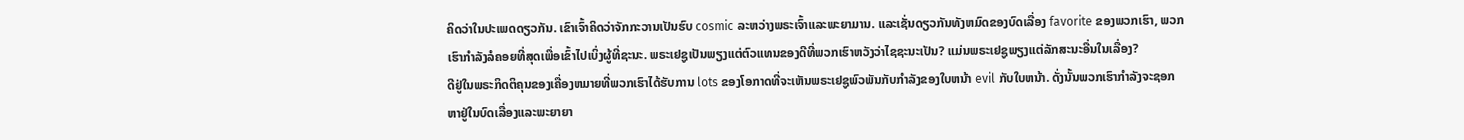ຄິດວ່າໃນປະເພດດຽວກັນ. ເຂົາເຈົ້າຄິດວ່າຈັກກະວານເປັນຮົບ cosmic ລະຫວ່າງພຣະເຈົ້າແລະພະຍາມານ. ແລະເຊັ່ນດຽວກັນທັງຫມົດຂອງບົດເລື່ອງ favorite ຂອງພວກເຮົາ, ພວກເຮົາກໍາລັງລໍຄອຍທີ່ສຸດເພື່ອເຂົ້າໄປເບິ່ງຜູ້ທີ່ຊະນະ. ພຣະເຢຊູເປັນພຽງແຕ່ຕົວແທນຂອງດີທີ່ພວກເຮົາຫວັງວ່າໄຊຊະນະເປັນ? ແມ່ນພຣະເຢຊູພຽງແຕ່ລັກສະນະອື່ນໃນເລື່ອງ?
ດີຢູ່ໃນພຣະກິດຕິຄຸນຂອງເຄື່ອງຫມາຍທີ່ພວກເຮົາໄດ້ຮັບການ lots ຂອງໂອກາດທີ່ຈະເຫັນພຣະເຢຊູພົວພັນກັບກໍາລັງຂອງໃບຫນ້າ evil ກັບໃບຫນ້າ. ດັ່ງນັ້ນພວກເຮົາກໍາລັງຈະຊອກຫາຢູ່ໃນບົດເລື່ອງແລະພະຍາຍາ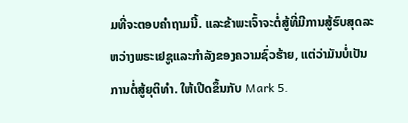ມທີ່ຈະຕອບຄໍາຖາມນີ້. ແລະຂ້າພະເຈົ້າຈະຕໍ່ສູ້ທີ່ມີການສູ້ຮົບສຸດລະຫວ່າງພຣະເຢຊູແລະກໍາລັງຂອງຄວາມຊົ່ວຮ້າຍ, ແຕ່ວ່າມັນບໍ່ເປັນການຕໍ່ສູ້ຍຸຕິທໍາ. ໃຫ້ເປີດຂຶ້ນກັບ Mark 5.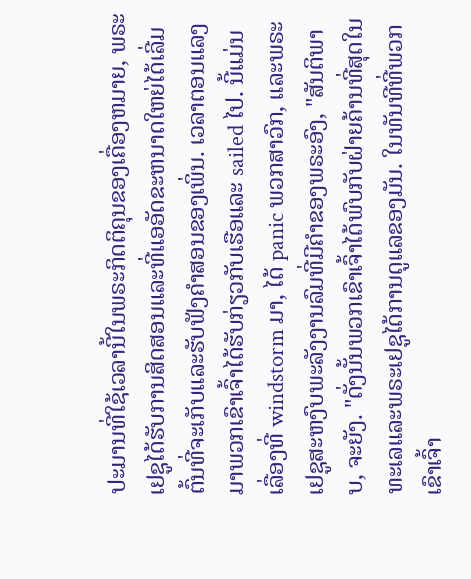ປະມານທີ່ໃຊ້ເວລານີ້ໃນພຣະກິດຕິຄຸນຂອງເຄື່ອງຫມາຍ, ພຣະເຢຊູໄດ້ຮັບການສິດສອນແລະທີ່ແອອັດຂະຫນາດໃຫຍ່ໄດ້ເລີ່ມຕົ້ນທີ່ຈະເກັບແລະຮັບຟັງຄໍາສອນຂອງເພິ່ນ. ເວລາຕອນແລງມາພວກເຂົາເຈົ້າໄດ້ຮັບກ່ຽວກັບເຮືອແລະ sailed ໄປ. ນີ້ແມ່ນເລື່ອງທີ່ windstorm ມາ, ໄດ້ panic ພວກສາວົກ, ແລະພຣະເຢຊູສະຫງົບພະລັງງານລົມທີ່ມີຄໍາຂອງພຣະອົງ, "ສັນຕິພາບ, ຈະຍັງ. "ດັ່ງນັ້ນພວກເຂົາເຈົ້າໄດ້ພົບກັບຝ່າຍຄ້ານທີ່ສຸດໃນທະເລແລະພຣະເຢຊູໄດ້ການດູແລຂອງມັນ. ໃນທັນທີທີ່ພວກເຂົາເຈົ້າ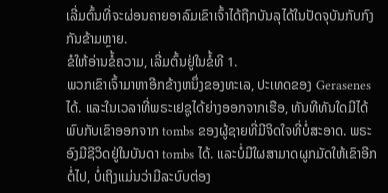ເລີ່ມຕົ້ນທີ່ຈະຜ່ອນຄາຍອາລົມເຂົາເຈົ້າໄດ້ຖືກບັນລຸໄດ້ໃນປັດຈຸບັນກັບກົງກັນຂ້າມຫຼາຍ.
ຂໍໃຫ້ອ່ານຂໍ້ຄວາມ, ເລີ່ມຕົ້ນຢູ່ໃນຂໍ້ທີ 1.
ພວກເຂົາເຈົ້າມາຫາອີກຂ້າງຫນຶ່ງຂອງທະເລ, ປະເທດຂອງ Gerasenes ໄດ້. ແລະໃນເວລາທີ່ພຣະເຢຊູໄດ້ຍ່າງອອກຈາກເຮືອ, ທັນທີທັນໃດມີໄດ້ພົບກັບເຂົາອອກຈາກ tombs ຂອງຜູ້ຊາຍທີ່ມີຈິດໃຈທີ່ບໍ່ສະອາດ. ພຣະອົງມີຊີວິດຢູ່ໃນບັນດາ tombs ໄດ້. ແລະບໍ່ມີໃຜສາມາດຜູກມັດໃຫ້ເຂົາອີກຕໍ່ໄປ, ບໍ່ເຖິງແມ່ນວ່າມີລະບົບຕ່ອງ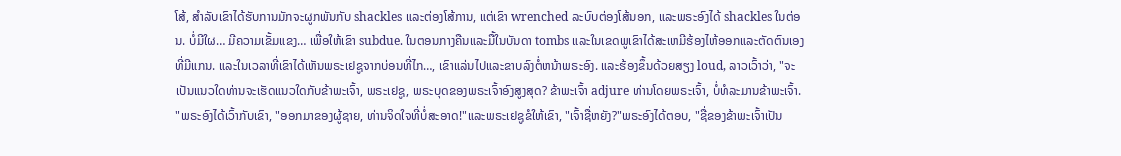ໂສ້, ສໍາລັບເຂົາໄດ້ຮັບການມັກຈະຜູກພັນກັບ shackles ແລະຕ່ອງໂສ້ການ, ແຕ່ເຂົາ wrenched ລະບົບຕ່ອງໂສ້ນອກ, ແລະພຣະອົງໄດ້ shackles ໃນຕ່ອນ. ບໍ່ມີໃຜ… ມີຄວາມເຂັ້ມແຂງ… ເພື່ອໃຫ້ເຂົາ subdue. ໃນຕອນກາງຄືນແລະມື້ໃນບັນດາ tombs ແລະໃນເຂດພູເຂົາໄດ້ສະເຫມີຮ້ອງໄຫ້ອອກແລະຕັດຕົນເອງທີ່ມີແກນ. ແລະໃນເວລາທີ່ເຂົາໄດ້ເຫັນພຣະເຢຊູຈາກບ່ອນທີ່ໄກ…, ເຂົາແລ່ນໄປແລະຂາບລົງຕໍ່ຫນ້າພຣະອົງ. ແລະຮ້ອງຂຶ້ນດ້ວຍສຽງ loud, ລາວເວົ້າວ່າ, "ຈະເປັນແນວໃດທ່ານຈະເຮັດແນວໃດກັບຂ້າພະເຈົ້າ, ພຣະເຢຊູ, ພຣະບຸດຂອງພຣະເຈົ້າອົງສູງສຸດ? ຂ້າພະເຈົ້າ adjure ທ່ານໂດຍພຣະເຈົ້າ, ບໍ່ທໍລະມານຂ້າພະເຈົ້າ. "ພຣະອົງໄດ້ເວົ້າກັບເຂົາ, "ອອກມາຂອງຜູ້ຊາຍ, ທ່ານຈິດໃຈທີ່ບໍ່ສະອາດ!"ແລະພຣະເຢຊູຂໍໃຫ້ເຂົາ, "ເຈົ້າຊື່ຫຍັງ?"ພຣະອົງໄດ້ຕອບ, "ຊື່ຂອງຂ້າພະເຈົ້າເປັນ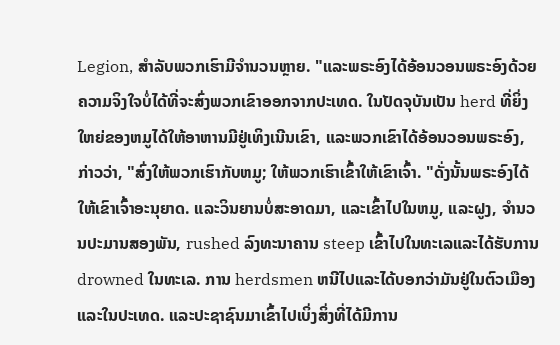Legion, ສໍາລັບພວກເຮົາມີຈໍານວນຫຼາຍ. "ແລະພຣະອົງໄດ້ອ້ອນວອນພຣະອົງດ້ວຍຄວາມຈິງໃຈບໍ່ໄດ້ທີ່ຈະສົ່ງພວກເຂົາອອກຈາກປະເທດ. ໃນປັດຈຸບັນເປັນ herd ທີ່ຍິ່ງໃຫຍ່ຂອງຫມູໄດ້ໃຫ້ອາຫານມີຢູ່ເທິງເນີນເຂົາ, ແລະພວກເຂົາໄດ້ອ້ອນວອນພຣະອົງ, ກ່າວວ່າ, "ສົ່ງໃຫ້ພວກເຮົາກັບຫມູ; ໃຫ້ພວກເຮົາເຂົ້າໃຫ້ເຂົາເຈົ້າ. "ດັ່ງນັ້ນພຣະອົງໄດ້ໃຫ້ເຂົາເຈົ້າອະນຸຍາດ. ແລະວິນຍານບໍ່ສະອາດມາ, ແລະເຂົ້າໄປໃນຫມູ, ແລະຝູງ, ຈໍານວນປະມານສອງພັນ, rushed ລົງທະນາຄານ steep ເຂົ້າໄປໃນທະເລແລະໄດ້ຮັບການ drowned ໃນທະເລ. ການ herdsmen ຫນີໄປແລະໄດ້ບອກວ່າມັນຢູ່ໃນຕົວເມືອງແລະໃນປະເທດ. ແລະປະຊາຊົນມາເຂົ້າໄປເບິ່ງສິ່ງທີ່ໄດ້ມີການ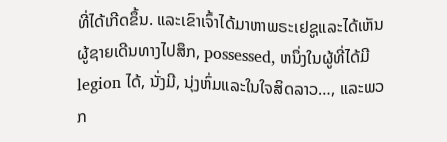ທີ່ໄດ້ເກີດຂຶ້ນ. ແລະເຂົາເຈົ້າໄດ້ມາຫາພຣະເຢຊູແລະໄດ້ເຫັນຜູ້ຊາຍເດີນທາງໄປສຶກ, possessed, ຫນຶ່ງໃນຜູ້ທີ່ໄດ້ມີ legion ໄດ້, ນັ່ງມີ, ນຸ່ງຫົ່ມແລະໃນໃຈສິດລາວ…, ແລະພວກ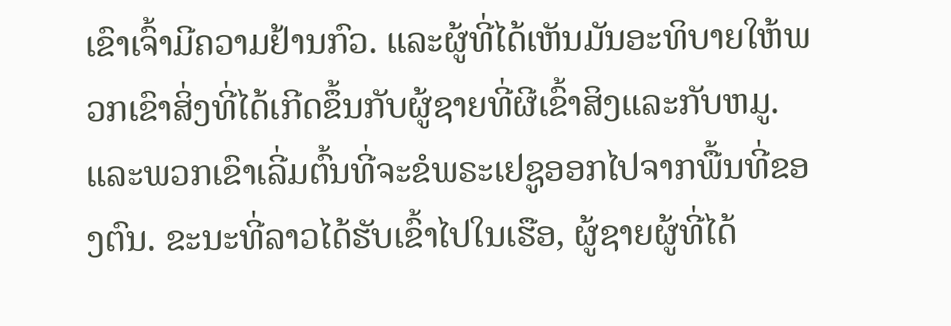ເຂົາເຈົ້າມີຄວາມຢ້ານກົວ. ແລະຜູ້ທີ່ໄດ້ເຫັນມັນອະທິບາຍໃຫ້ພວກເຂົາສິ່ງທີ່ໄດ້ເກີດຂຶ້ນກັບຜູ້ຊາຍທີ່ຜີເຂົ້າສິງແລະກັບຫມູ. ແລະພວກເຂົາເລີ່ມຕົ້ນທີ່ຈະຂໍພຣະເຢຊູອອກໄປຈາກພື້ນທີ່ຂອງຕົນ. ຂະນະທີ່ລາວໄດ້ຮັບເຂົ້າໄປໃນເຮືອ, ຜູ້ຊາຍຜູ້ທີ່ໄດ້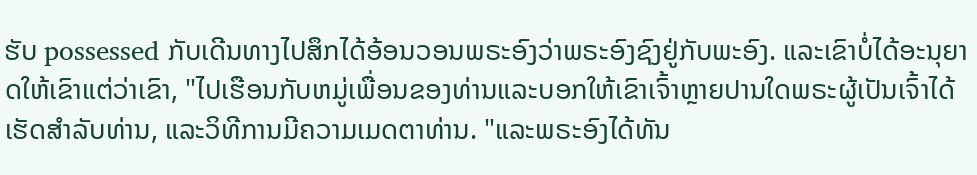ຮັບ possessed ກັບເດີນທາງໄປສຶກໄດ້ອ້ອນວອນພຣະອົງວ່າພຣະອົງຊົງຢູ່ກັບພະອົງ. ແລະເຂົາບໍ່ໄດ້ອະນຸຍາດໃຫ້ເຂົາແຕ່ວ່າເຂົາ, "ໄປເຮືອນກັບຫມູ່ເພື່ອນຂອງທ່ານແລະບອກໃຫ້ເຂົາເຈົ້າຫຼາຍປານໃດພຣະຜູ້ເປັນເຈົ້າໄດ້ເຮັດສໍາລັບທ່ານ, ແລະວິທີການມີຄວາມເມດຕາທ່ານ. "ແລະພຣະອົງໄດ້ທັນ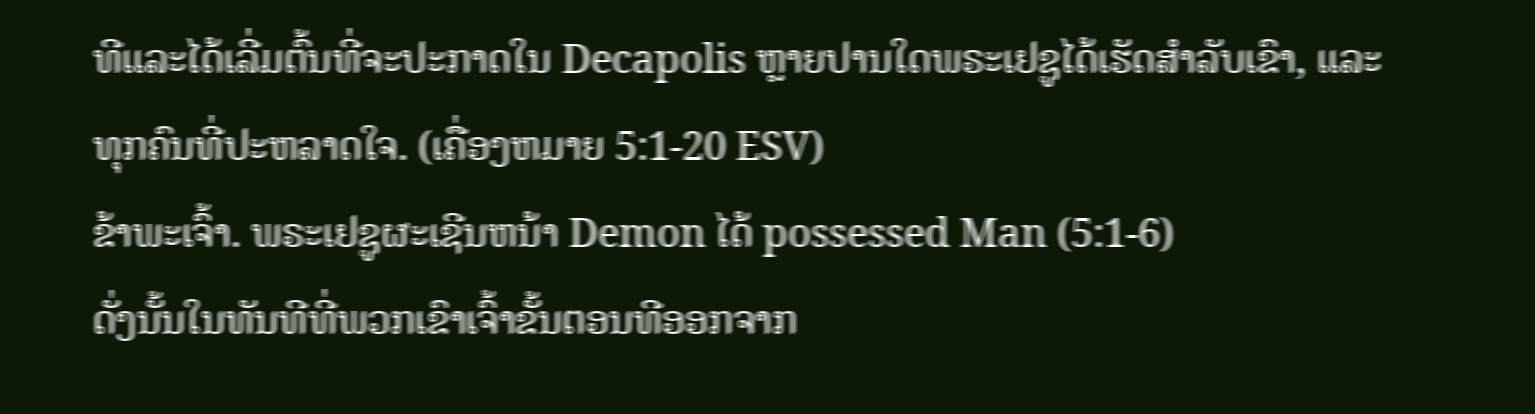ທີແລະໄດ້ເລີ່ມຕົ້ນທີ່ຈະປະກາດໃນ Decapolis ຫຼາຍປານໃດພຣະເຢຊູໄດ້ເຮັດສໍາລັບເຂົາ, ແລະທຸກຄົນທີ່ປະຫລາດໃຈ. (ເຄື່ອງຫມາຍ 5:1-20 ESV)
ຂ້າພະເຈົ້າ. ພຣະເຢຊູຜະເຊີນຫນ້າ Demon ໄດ້ possessed Man (5:1-6)
ດັ່ງນັ້ນໃນທັນທີທີ່ພວກເຂົາເຈົ້າຂັ້ນຕອນທີອອກຈາກ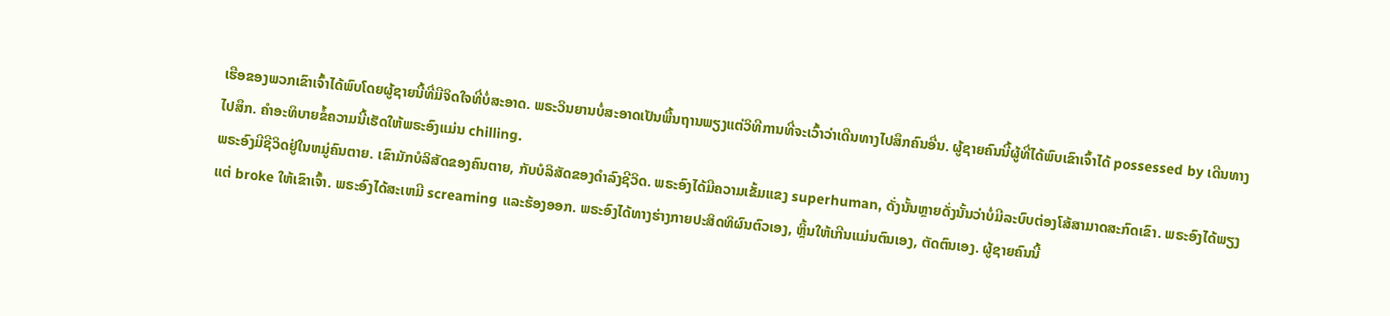ເຮືອຂອງພວກເຂົາເຈົ້າໄດ້ພົບໂດຍຜູ້ຊາຍນີ້ທີ່ມີຈິດໃຈທີ່ບໍ່ສະອາດ. ພຣະວິນຍານບໍ່ສະອາດເປັນພື້ນຖານພຽງແຕ່ວິທີການທີ່ຈະເວົ້າວ່າເດີນທາງໄປສຶກຄົນອື່ນ. ຜູ້ຊາຍຄົນນີ້ຜູ້ທີ່ໄດ້ພົບເຂົາເຈົ້າໄດ້ possessed by ເດີນທາງໄປສຶກ. ຄໍາອະທິບາຍຂໍ້ຄວາມນີ້ເຮັດໃຫ້ພຣະອົງແມ່ນ chilling.
ພຣະອົງມີຊີວິດຢູ່ໃນຫມູ່ຄົນຕາຍ. ເຂົາມັກບໍລິສັດຂອງຄົນຕາຍ, ກັບບໍລິສັດຂອງດໍາລົງຊີວິດ. ພຣະອົງໄດ້ມີຄວາມເຂັ້ມແຂງ superhuman, ດັ່ງນັ້ນຫຼາຍດັ່ງນັ້ນວ່າບໍ່ມີລະບົບຕ່ອງໂສ້ສາມາດສະກົດເຂົາ. ພຣະອົງໄດ້ພຽງແຕ່ broke ໃຫ້ເຂົາເຈົ້າ. ພຣະອົງໄດ້ສະເຫມີ screaming ແລະຮ້ອງອອກ. ພຣະອົງໄດ້ທາງຮ່າງກາຍປະສິດທິຜົນຕົວເອງ, ຫຼິ້ນໃຫ້ເກີນແມ່ນຕົນເອງ, ຕັດຕົນເອງ. ຜູ້ຊາຍຄົນນີ້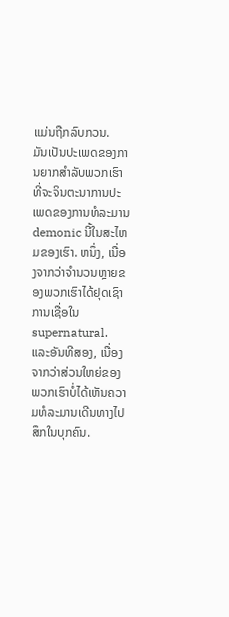ແມ່ນຖືກລົບກວນ.
ມັນເປັນປະເພດຂອງການຍາກສໍາລັບພວກເຮົາທີ່ຈະຈິນຕະນາການປະເພດຂອງການທໍລະມານ demonic ນີ້ໃນສະໄຫມຂອງເຮົາ. ຫນຶ່ງ, ເນື່ອງຈາກວ່າຈໍານວນຫຼາຍຂອງພວກເຮົາໄດ້ຢຸດເຊົາການເຊື່ອໃນ supernatural. ແລະອັນທີສອງ, ເນື່ອງຈາກວ່າສ່ວນໃຫຍ່ຂອງພວກເຮົາບໍ່ໄດ້ເຫັນຄວາມທໍລະມານເດີນທາງໄປສຶກໃນບຸກຄົນ.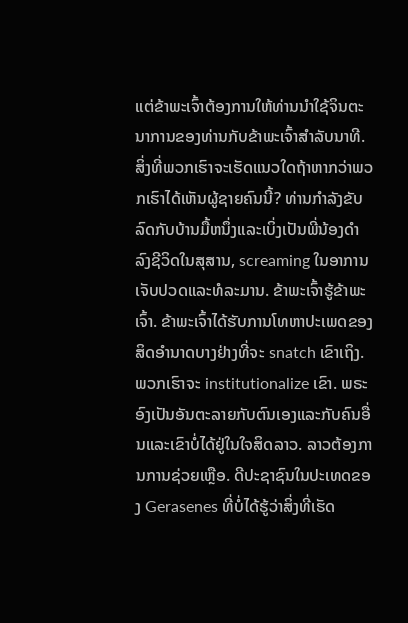ແຕ່ຂ້າພະເຈົ້າຕ້ອງການໃຫ້ທ່ານນໍາໃຊ້ຈິນຕະນາການຂອງທ່ານກັບຂ້າພະເຈົ້າສໍາລັບນາທີ.
ສິ່ງທີ່ພວກເຮົາຈະເຮັດແນວໃດຖ້າຫາກວ່າພວກເຮົາໄດ້ເຫັນຜູ້ຊາຍຄົນນີ້? ທ່ານກໍາລັງຂັບລົດກັບບ້ານມື້ຫນຶ່ງແລະເບິ່ງເປັນພີ່ນ້ອງດໍາລົງຊີວິດໃນສຸສານ, screaming ໃນອາການເຈັບປວດແລະທໍລະມານ. ຂ້າພະເຈົ້າຮູ້ຂ້າພະເຈົ້າ. ຂ້າພະເຈົ້າໄດ້ຮັບການໂທຫາປະເພດຂອງສິດອໍານາດບາງຢ່າງທີ່ຈະ snatch ເຂົາເຖິງ. ພວກເຮົາຈະ institutionalize ເຂົາ. ພຣະອົງເປັນອັນຕະລາຍກັບຕົນເອງແລະກັບຄົນອື່ນແລະເຂົາບໍ່ໄດ້ຢູ່ໃນໃຈສິດລາວ. ລາວຕ້ອງການການຊ່ວຍເຫຼືອ. ດີປະຊາຊົນໃນປະເທດຂອງ Gerasenes ທີ່ບໍ່ໄດ້ຮູ້ວ່າສິ່ງທີ່ເຮັດ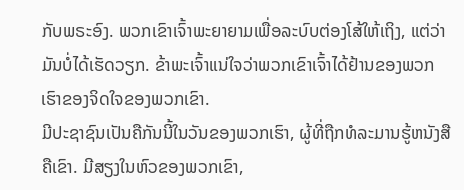ກັບພຣະອົງ. ພວກເຂົາເຈົ້າພະຍາຍາມເພື່ອລະບົບຕ່ອງໂສ້ໃຫ້ເຖິງ, ແຕ່ວ່າມັນບໍ່ໄດ້ເຮັດວຽກ. ຂ້າພະເຈົ້າແນ່ໃຈວ່າພວກເຂົາເຈົ້າໄດ້ຢ້ານຂອງພວກເຮົາຂອງຈິດໃຈຂອງພວກເຂົາ.
ມີປະຊາຊົນເປັນຄືກັນນີ້ໃນວັນຂອງພວກເຮົາ, ຜູ້ທີ່ຖືກທໍລະມານຮູ້ຫນັງສືຄືເຂົາ. ມີສຽງໃນຫົວຂອງພວກເຂົາ,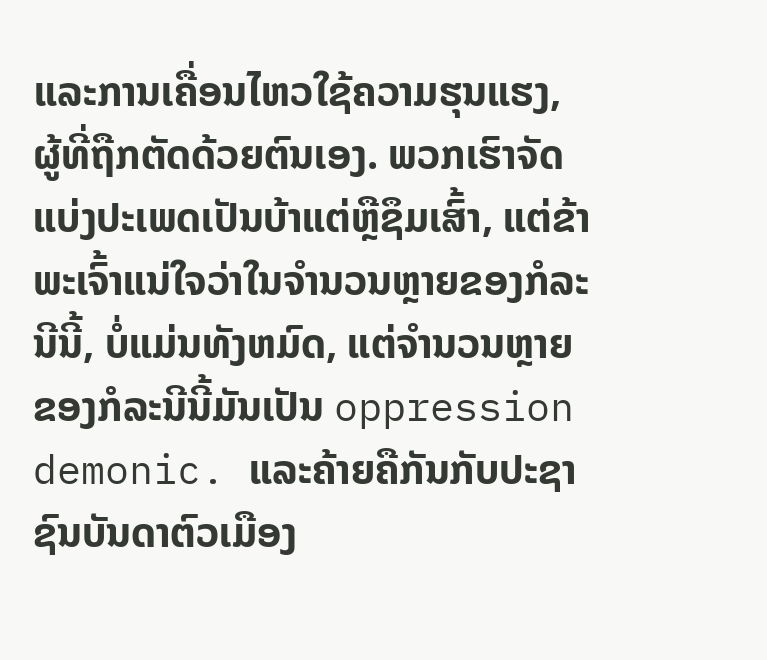ແລະການເຄື່ອນໄຫວໃຊ້ຄວາມຮຸນແຮງ, ຜູ້ທີ່ຖືກຕັດດ້ວຍຕົນເອງ. ພວກເຮົາຈັດແບ່ງປະເພດເປັນບ້າແຕ່ຫຼືຊຶມເສົ້າ, ແຕ່ຂ້າພະເຈົ້າແນ່ໃຈວ່າໃນຈໍານວນຫຼາຍຂອງກໍລະນີນີ້, ບໍ່ແມ່ນທັງຫມົດ, ແຕ່ຈໍານວນຫຼາຍຂອງກໍລະນີນີ້ມັນເປັນ oppression demonic. ແລະຄ້າຍຄືກັນກັບປະຊາຊົນບັນດາຕົວເມືອງ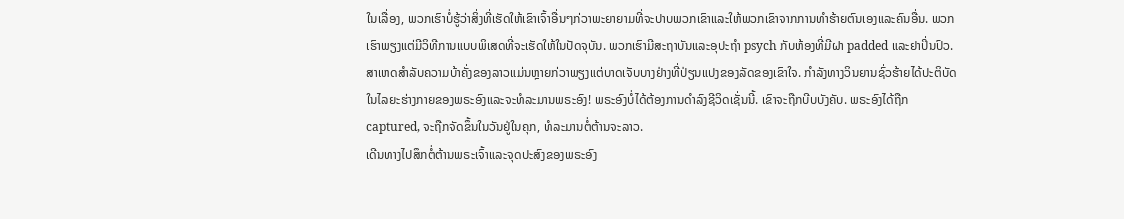ໃນເລື່ອງ, ພວກເຮົາບໍ່ຮູ້ວ່າສິ່ງທີ່ເຮັດໃຫ້ເຂົາເຈົ້າອື່ນໆກ່ວາພະຍາຍາມທີ່ຈະປາບພວກເຂົາແລະໃຫ້ພວກເຂົາຈາກການທໍາຮ້າຍຕົນເອງແລະຄົນອື່ນ. ພວກເຮົາພຽງແຕ່ມີວິທີການແບບພິເສດທີ່ຈະເຮັດໃຫ້ໃນປັດຈຸບັນ. ພວກເຮົາມີສະຖາບັນແລະອຸປະຖໍາ psych ກັບຫ້ອງທີ່ມີຝາ padded ແລະຢາປິ່ນປົວ.
ສາເຫດສໍາລັບຄວາມບ້າຄັ່ງຂອງລາວແມ່ນຫຼາຍກ່ວາພຽງແຕ່ບາດເຈັບບາງຢ່າງທີ່ປ່ຽນແປງຂອງລັດຂອງເຂົາໃຈ. ກໍາລັງທາງວິນຍານຊົ່ວຮ້າຍໄດ້ປະຕິບັດໃນໄລຍະຮ່າງກາຍຂອງພຣະອົງແລະຈະທໍລະມານພຣະອົງ! ພຣະອົງບໍ່ໄດ້ຕ້ອງການດໍາລົງຊີວິດເຊັ່ນນີ້. ເຂົາຈະຖືກບີບບັງຄັບ. ພຣະອົງໄດ້ຖືກ captured, ຈະຖືກຈັດຂຶ້ນໃນວັນຢູ່ໃນຄຸກ, ທໍລະມານຕໍ່ຕ້ານຈະລາວ.
ເດີນທາງໄປສຶກຕໍ່ຕ້ານພຣະເຈົ້າແລະຈຸດປະສົງຂອງພຣະອົງ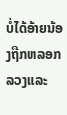ບໍ່ໄດ້ອ້າຍນ້ອງຖືກຫລອກລວງແລະ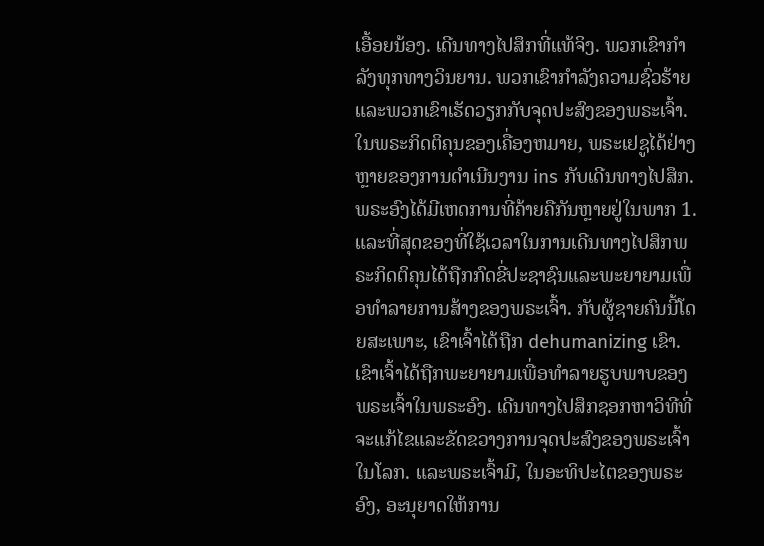ເອື້ອຍນ້ອງ. ເດີນທາງໄປສຶກທີ່ແທ້ຈິງ. ພວກເຂົາກໍາລັງທຸກທາງວິນຍານ. ພວກເຂົາກໍາລັງຄວາມຊົ່ວຮ້າຍແລະພວກເຂົາເຮັດວຽກກັບຈຸດປະສົງຂອງພຣະເຈົ້າ. ໃນພຣະກິດຕິຄຸນຂອງເຄື່ອງຫມາຍ, ພຣະເຢຊູໄດ້ຢ່າງຫຼາຍຂອງການດໍາເນີນງານ ins ກັບເດີນທາງໄປສຶກ. ພຣະອົງໄດ້ມີເຫດການທີ່ຄ້າຍຄືກັນຫຼາຍຢູ່ໃນພາກ 1. ແລະທີ່ສຸດຂອງທີ່ໃຊ້ເວລາໃນການເດີນທາງໄປສຶກພຣະກິດຕິຄຸນໄດ້ຖືກກົດຂີ່ປະຊາຊົນແລະພະຍາຍາມເພື່ອທໍາລາຍການສ້າງຂອງພຣະເຈົ້າ. ກັບຜູ້ຊາຍຄົນນີ້ໂດຍສະເພາະ, ເຂົາເຈົ້າໄດ້ຖືກ dehumanizing ເຂົາ. ເຂົາເຈົ້າໄດ້ຖືກພະຍາຍາມເພື່ອທໍາລາຍຮູບພາບຂອງພຣະເຈົ້າໃນພຣະອົງ. ເດີນທາງໄປສຶກຊອກຫາວິທີທີ່ຈະແກ້ໄຂແລະຂັດຂວາງການຈຸດປະສົງຂອງພຣະເຈົ້າໃນໂລກ. ແລະພຣະເຈົ້າມີ, ໃນອະທິປະໄຕຂອງພຣະອົງ, ອະນຸຍາດໃຫ້ການ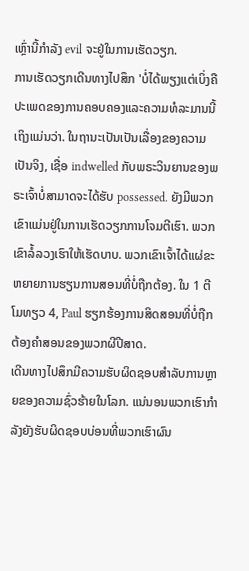ເຫຼົ່ານີ້ກໍາລັງ evil ຈະຢູ່ໃນການເຮັດວຽກ.
ການເຮັດວຽກເດີນທາງໄປສຶກ 'ບໍ່ໄດ້ພຽງແຕ່ເບິ່ງຄືປະເພດຂອງການຄອບຄອງແລະຄວາມທໍລະມານນີ້ເຖິງແມ່ນວ່າ. ໃນຖານະເປັນເປັນເລື່ອງຂອງຄວາມເປັນຈິງ, ເຊື່ອ indwelled ກັບພຣະວິນຍານຂອງພຣະເຈົ້າບໍ່ສາມາດຈະໄດ້ຮັບ possessed. ຍັງມີພວກເຂົາແມ່ນຢູ່ໃນການເຮັດວຽກການໂຈມຕີເຮົາ. ພວກເຂົາລໍ້ລວງເຮົາໃຫ້ເຮັດບາບ. ພວກເຂົາເຈົ້າໄດ້ແຜ່ຂະຫຍາຍການຮຽນການສອນທີ່ບໍ່ຖືກຕ້ອງ. ໃນ 1 ຕີໂມທຽວ 4, Paul ຮຽກຮ້ອງການສິດສອນທີ່ບໍ່ຖືກຕ້ອງຄໍາສອນຂອງພວກຜີປີສາດ.
ເດີນທາງໄປສຶກມີຄວາມຮັບຜິດຊອບສໍາລັບການຫຼາຍຂອງຄວາມຊົ່ວຮ້າຍໃນໂລກ. ແນ່ນອນພວກເຮົາກໍາລັງຍັງຮັບຜິດຊອບບ່ອນທີ່ພວກເຮົາຜົນ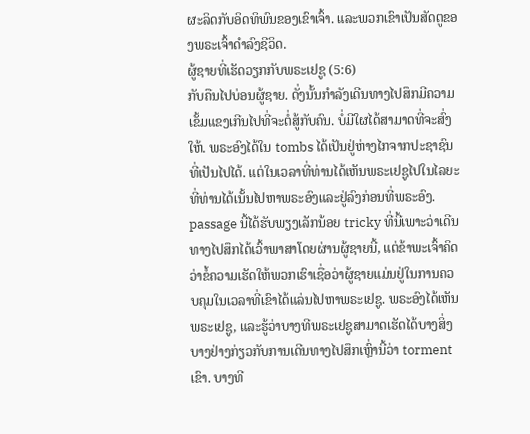ຜະລິດກັບອິດທິພົນຂອງເຂົາເຈົ້າ. ແລະພວກເຂົາເປັນສັດຕູຂອງພຣະເຈົ້າດໍາລົງຊີວິດ.
ຜູ້ຊາຍທີ່ເຮັດວຽກກັບພຣະເຢຊູ (5:6)
ກັບຄືນໄປບ່ອນຜູ້ຊາຍ. ດັ່ງນັ້ນກໍາລັງເດີນທາງໄປສຶກມີຄວາມເຂັ້ມແຂງເກີນໄປທີ່ຈະຕໍ່ສູ້ກັບຄົນ. ບໍ່ມີໃຜໄດ້ສາມາດທີ່ຈະສົ່ງໃຫ້. ພຣະອົງໄດ້ໃນ tombs ໄດ້ເປັນຢູ່ຫ່າງໄກຈາກປະຊາຊົນທີ່ເປັນໄປໄດ້. ແຕ່ໃນເວລາທີ່ທ່ານໄດ້ເຫັນພຣະເຢຊູໄປໃນໄລຍະທີ່ທ່ານໄດ້ເນັ້ນໄປຫາພຣະອົງແລະຢູ່ລົງກ່ອນທີ່ພຣະອົງ.
passage ນີ້ໄດ້ຮັບພຽງເລັກນ້ອຍ tricky ທີ່ນີ້ເພາະວ່າເດີນທາງໄປສຶກໄດ້ເວົ້າພາສາໂດຍຜ່ານຜູ້ຊາຍນີ້, ແຕ່ຂ້າພະເຈົ້າຄິດວ່າຂໍ້ຄວາມເຮັດໃຫ້ພວກເຮົາເຊື່ອວ່າຜູ້ຊາຍແມ່ນຢູ່ໃນການຄວບຄຸມໃນເວລາທີ່ເຂົາໄດ້ແລ່ນໄປຫາພຣະເຢຊູ. ພຣະອົງໄດ້ເຫັນພຣະເຢຊູ, ແລະຮູ້ວ່າບາງທີພຣະເຢຊູສາມາດເຮັດໄດ້ບາງສິ່ງບາງຢ່າງກ່ຽວກັບການເດີນທາງໄປສຶກເຫຼົ່ານີ້ວ່າ torment ເຂົາ. ບາງທີ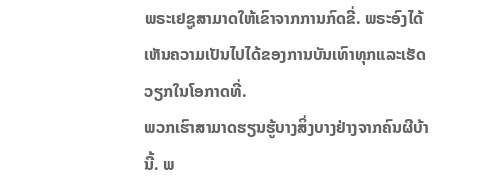ພຣະເຢຊູສາມາດໃຫ້ເຂົາຈາກການກົດຂີ່. ພຣະອົງໄດ້ເຫັນຄວາມເປັນໄປໄດ້ຂອງການບັນເທົາທຸກແລະເຮັດວຽກໃນໂອກາດທີ່.
ພວກເຮົາສາມາດຮຽນຮູ້ບາງສິ່ງບາງຢ່າງຈາກຄົນຜີບ້ານີ້. ພ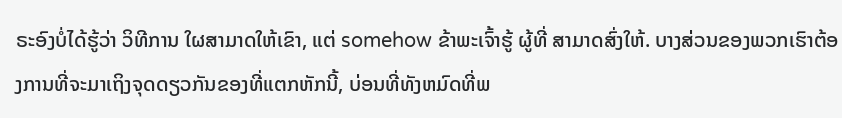ຣະອົງບໍ່ໄດ້ຮູ້ວ່າ ວິທີການ ໃຜສາມາດໃຫ້ເຂົາ, ແຕ່ somehow ຂ້າພະເຈົ້າຮູ້ ຜູ້ທີ່ ສາມາດສົ່ງໃຫ້. ບາງສ່ວນຂອງພວກເຮົາຕ້ອງການທີ່ຈະມາເຖິງຈຸດດຽວກັນຂອງທີ່ແຕກຫັກນີ້, ບ່ອນທີ່ທັງຫມົດທີ່ພ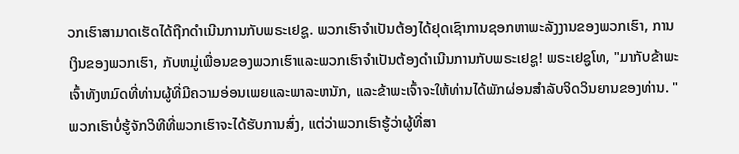ວກເຮົາສາມາດເຮັດໄດ້ຖືກດໍາເນີນການກັບພຣະເຢຊູ. ພວກເຮົາຈໍາເປັນຕ້ອງໄດ້ຢຸດເຊົາການຊອກຫາພະລັງງານຂອງພວກເຮົາ, ການເງິນຂອງພວກເຮົາ, ກັບຫມູ່ເພື່ອນຂອງພວກເຮົາແລະພວກເຮົາຈໍາເປັນຕ້ອງດໍາເນີນການກັບພຣະເຢຊູ! ພຣະເຢຊູໂທ, "ມາກັບຂ້າພະເຈົ້າທັງຫມົດທີ່ທ່ານຜູ້ທີ່ມີຄວາມອ່ອນເພຍແລະພາລະຫນັກ, ແລະຂ້າພະເຈົ້າຈະໃຫ້ທ່ານໄດ້ພັກຜ່ອນສໍາລັບຈິດວິນຍານຂອງທ່ານ. " ພວກເຮົາບໍ່ຮູ້ຈັກວິທີທີ່ພວກເຮົາຈະໄດ້ຮັບການສົ່ງ, ແຕ່ວ່າພວກເຮົາຮູ້ວ່າຜູ້ທີ່ສາ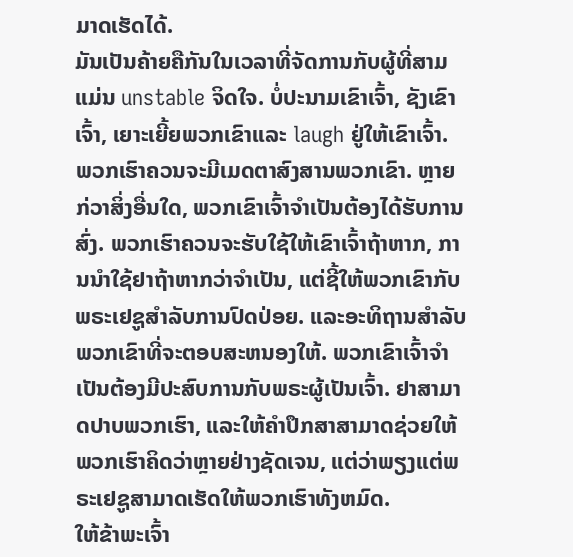ມາດເຮັດໄດ້.
ມັນເປັນຄ້າຍຄືກັນໃນເວລາທີ່ຈັດການກັບຜູ້ທີ່ສາມແມ່ນ unstable ຈິດໃຈ. ບໍ່ປະນາມເຂົາເຈົ້າ, ຊັງເຂົາເຈົ້າ, ເຍາະເຍີ້ຍພວກເຂົາແລະ laugh ຢູ່ໃຫ້ເຂົາເຈົ້າ. ພວກເຮົາຄວນຈະມີເມດຕາສົງສານພວກເຂົາ. ຫຼາຍກ່ວາສິ່ງອື່ນໃດ, ພວກເຂົາເຈົ້າຈໍາເປັນຕ້ອງໄດ້ຮັບການສົ່ງ. ພວກເຮົາຄວນຈະຮັບໃຊ້ໃຫ້ເຂົາເຈົ້າຖ້າຫາກ, ການນໍາໃຊ້ຢາຖ້າຫາກວ່າຈໍາເປັນ, ແຕ່ຊີ້ໃຫ້ພວກເຂົາກັບພຣະເຢຊູສໍາລັບການປົດປ່ອຍ. ແລະອະທິຖານສໍາລັບພວກເຂົາທີ່ຈະຕອບສະຫນອງໃຫ້. ພວກເຂົາເຈົ້າຈໍາເປັນຕ້ອງມີປະສົບການກັບພຣະຜູ້ເປັນເຈົ້າ. ຢາສາມາດປາບພວກເຮົາ, ແລະໃຫ້ຄໍາປຶກສາສາມາດຊ່ວຍໃຫ້ພວກເຮົາຄິດວ່າຫຼາຍຢ່າງຊັດເຈນ, ແຕ່ວ່າພຽງແຕ່ພຣະເຢຊູສາມາດເຮັດໃຫ້ພວກເຮົາທັງຫມົດ.
ໃຫ້ຂ້າພະເຈົ້າ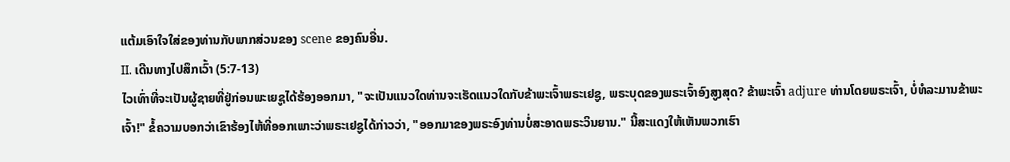ແຕ້ມເອົາໃຈໃສ່ຂອງທ່ານກັບພາກສ່ວນຂອງ scene ຂອງຄົນອື່ນ.
II. ເດີນທາງໄປສຶກເວົ້າ (5:7-13)
ໄວເທົ່າທີ່ຈະເປັນຜູ້ຊາຍທີ່ຢູ່ກ່ອນພະເຍຊູໄດ້ຮ້ອງອອກມາ, "ຈະເປັນແນວໃດທ່ານຈະເຮັດແນວໃດກັບຂ້າພະເຈົ້າພຣະເຢຊູ, ພຣະບຸດຂອງພຣະເຈົ້າອົງສູງສຸດ? ຂ້າພະເຈົ້າ adjure ທ່ານໂດຍພຣະເຈົ້າ, ບໍ່ທໍລະມານຂ້າພະເຈົ້າ!" ຂໍ້ຄວາມບອກວ່າເຂົາຮ້ອງໄຫ້ທີ່ອອກເພາະວ່າພຣະເຢຊູໄດ້ກ່າວວ່າ, "ອອກມາຂອງພຣະອົງທ່ານບໍ່ສະອາດພຣະວິນຍານ." ນີ້ສະແດງໃຫ້ເຫັນພວກເຮົາ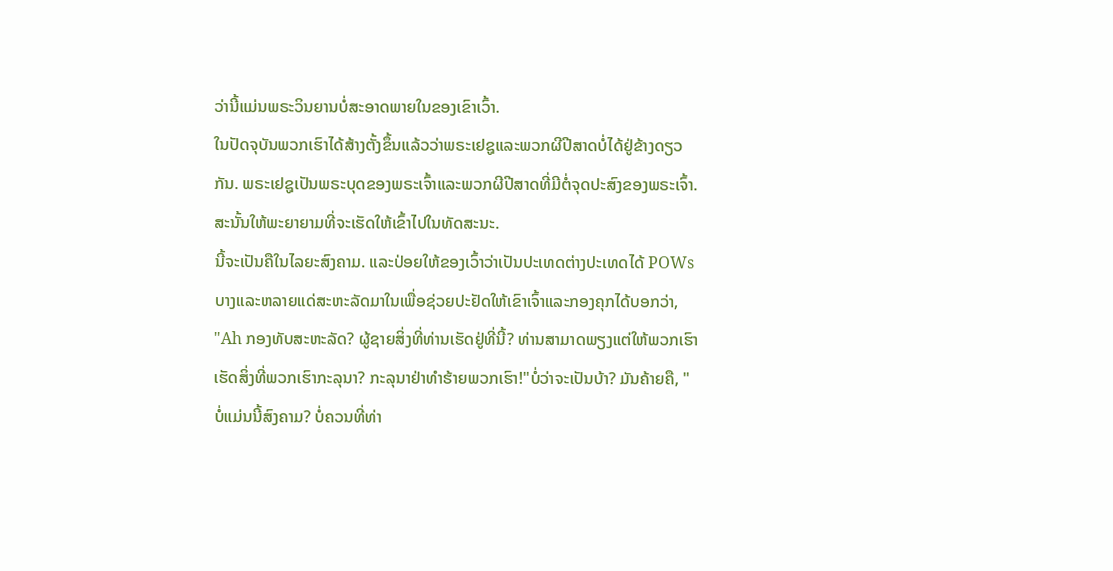ວ່ານີ້ແມ່ນພຣະວິນຍານບໍ່ສະອາດພາຍໃນຂອງເຂົາເວົ້າ.
ໃນປັດຈຸບັນພວກເຮົາໄດ້ສ້າງຕັ້ງຂຶ້ນແລ້ວວ່າພຣະເຢຊູແລະພວກຜີປີສາດບໍ່ໄດ້ຢູ່ຂ້າງດຽວກັນ. ພຣະເຢຊູເປັນພຣະບຸດຂອງພຣະເຈົ້າແລະພວກຜີປີສາດທີ່ມີຕໍ່ຈຸດປະສົງຂອງພຣະເຈົ້າ. ສະນັ້ນໃຫ້ພະຍາຍາມທີ່ຈະເຮັດໃຫ້ເຂົ້າໄປໃນທັດສະນະ.
ນີ້ຈະເປັນຄືໃນໄລຍະສົງຄາມ. ແລະປ່ອຍໃຫ້ຂອງເວົ້າວ່າເປັນປະເທດຕ່າງປະເທດໄດ້ POWs ບາງແລະຫລາຍແດ່ສະຫະລັດມາໃນເພື່ອຊ່ວຍປະຢັດໃຫ້ເຂົາເຈົ້າແລະກອງຄຸກໄດ້ບອກວ່າ, "Ah ກອງທັບສະຫະລັດ? ຜູ້ຊາຍສິ່ງທີ່ທ່ານເຮັດຢູ່ທີ່ນີ້? ທ່ານສາມາດພຽງແຕ່ໃຫ້ພວກເຮົາເຮັດສິ່ງທີ່ພວກເຮົາກະລຸນາ? ກະລຸນາຢ່າທໍາຮ້າຍພວກເຮົາ!"ບໍ່ວ່າຈະເປັນບ້າ? ມັນຄ້າຍຄື, "ບໍ່ແມ່ນນີ້ສົງຄາມ? ບໍ່ຄວນທີ່ທ່າ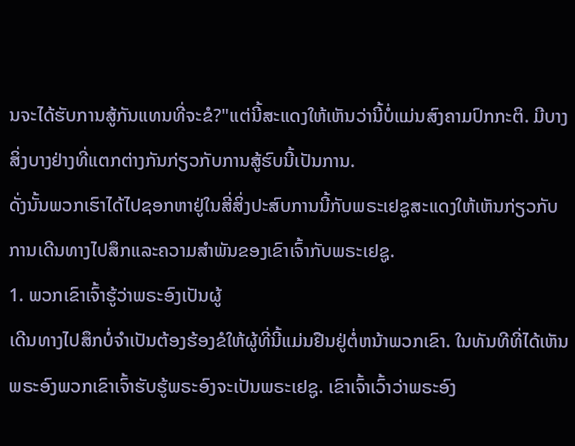ນຈະໄດ້ຮັບການສູ້ກັນແທນທີ່ຈະຂໍ?"ແຕ່ນີ້ສະແດງໃຫ້ເຫັນວ່ານີ້ບໍ່ແມ່ນສົງຄາມປົກກະຕິ. ມີບາງສິ່ງບາງຢ່າງທີ່ແຕກຕ່າງກັນກ່ຽວກັບການສູ້ຮົບນີ້ເປັນການ.
ດັ່ງນັ້ນພວກເຮົາໄດ້ໄປຊອກຫາຢູ່ໃນສີ່ສິ່ງປະສົບການນີ້ກັບພຣະເຢຊູສະແດງໃຫ້ເຫັນກ່ຽວກັບການເດີນທາງໄປສຶກແລະຄວາມສໍາພັນຂອງເຂົາເຈົ້າກັບພຣະເຢຊູ.
1. ພວກເຂົາເຈົ້າຮູ້ວ່າພຣະອົງເປັນຜູ້
ເດີນທາງໄປສຶກບໍ່ຈໍາເປັນຕ້ອງຮ້ອງຂໍໃຫ້ຜູ້ທີ່ນີ້ແມ່ນຢືນຢູ່ຕໍ່ຫນ້າພວກເຂົາ. ໃນທັນທີທີ່ໄດ້ເຫັນພຣະອົງພວກເຂົາເຈົ້າຮັບຮູ້ພຣະອົງຈະເປັນພຣະເຢຊູ. ເຂົາເຈົ້າເວົ້າວ່າພຣະອົງ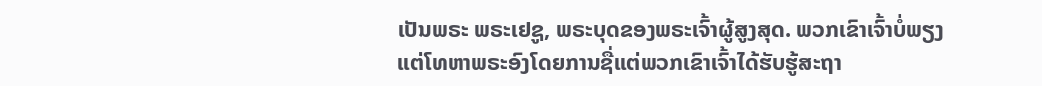ເປັນພຣະ ພຣະເຢຊູ, ພຣະບຸດຂອງພຣະເຈົ້າຜູ້ສູງສຸດ. ພວກເຂົາເຈົ້າບໍ່ພຽງແຕ່ໂທຫາພຣະອົງໂດຍການຊື່ແຕ່ພວກເຂົາເຈົ້າໄດ້ຮັບຮູ້ສະຖາ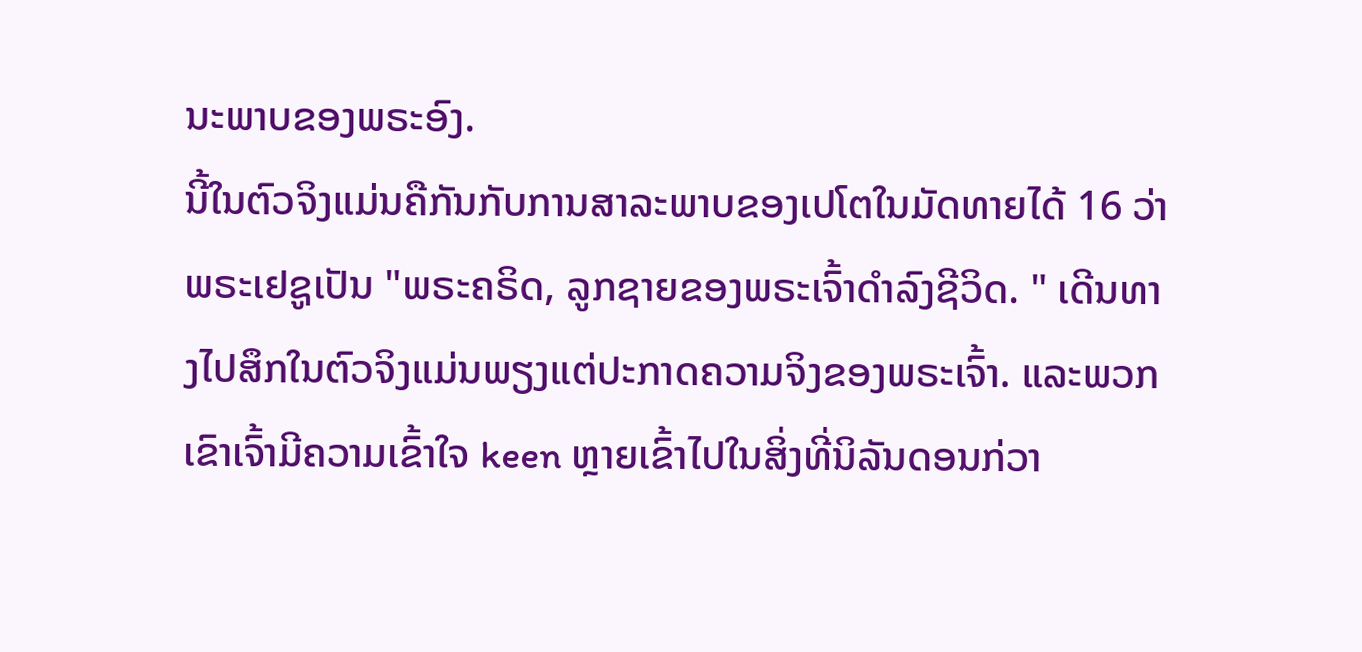ນະພາບຂອງພຣະອົງ.
ນີ້ໃນຕົວຈິງແມ່ນຄືກັນກັບການສາລະພາບຂອງເປໂຕໃນມັດທາຍໄດ້ 16 ວ່າພຣະເຢຊູເປັນ "ພຣະຄຣິດ, ລູກຊາຍຂອງພຣະເຈົ້າດໍາລົງຊີວິດ. " ເດີນທາງໄປສຶກໃນຕົວຈິງແມ່ນພຽງແຕ່ປະກາດຄວາມຈິງຂອງພຣະເຈົ້າ. ແລະພວກເຂົາເຈົ້າມີຄວາມເຂົ້າໃຈ keen ຫຼາຍເຂົ້າໄປໃນສິ່ງທີ່ນິລັນດອນກ່ວາ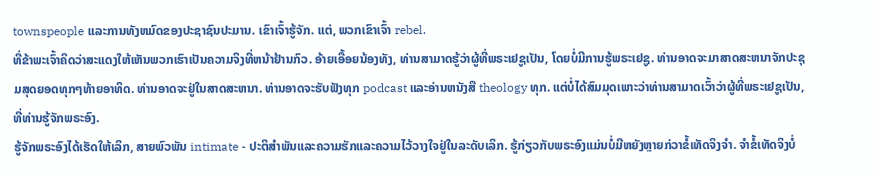townspeople ແລະການທັງຫມົດຂອງປະຊາຊົນປະມານ. ເຂົາເຈົ້າຮູ້ຈັກ. ແຕ່, ພວກເຂົາເຈົ້າ rebel.
ທີ່ຂ້າພະເຈົ້າຄິດວ່າສະແດງໃຫ້ເຫັນພວກເຮົາເປັນຄວາມຈິງທີ່ຫນ້າຢ້ານກົວ. ອ້າຍເອື້ອຍນ້ອງທັງ, ທ່ານສາມາດຮູ້ວ່າຜູ້ທີ່ພຣະເຢຊູເປັນ, ໂດຍບໍ່ມີການຮູ້ພຣະເຢຊູ. ທ່ານອາດຈະມາສາດສະຫນາຈັກປະຊຸມສຸດຍອດທຸກໆທ້າຍອາທິດ. ທ່ານອາດຈະຢູ່ໃນສາດສະຫນາ. ທ່ານອາດຈະຮັບຟັງທຸກ podcast ແລະອ່ານຫນັງສື theology ທຸກ. ແຕ່ບໍ່ໄດ້ສົມມຸດເພາະວ່າທ່ານສາມາດເວົ້າວ່າຜູ້ທີ່ພຣະເຢຊູເປັນ, ທີ່ທ່ານຮູ້ຈັກພຣະອົງ.
ຮູ້ຈັກພຣະອົງໄດ້ເຮັດໃຫ້ເລິກ, ສາຍພົວພັນ intimate - ປະຕິສໍາພັນແລະຄວາມຮັກແລະຄວາມໄວ້ວາງໃຈຢູ່ໃນລະດັບເລິກ. ຮູ້ກ່ຽວກັບພຣະອົງແມ່ນບໍ່ມີຫຍັງຫຼາຍກ່ວາຂໍ້ເທັດຈິງຈໍາ. ຈໍາຂໍ້ເທັດຈິງບໍ່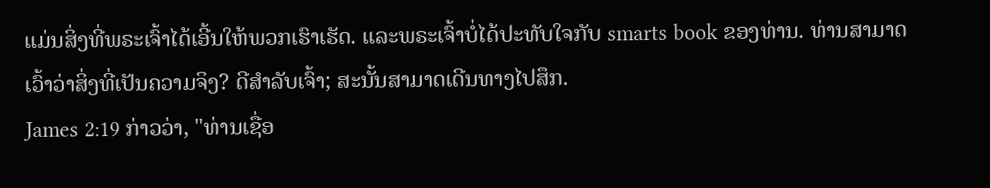ແມ່ນສິ່ງທີ່ພຣະເຈົ້າໄດ້ເອີ້ນໃຫ້ພວກເຮົາເຮັດ. ແລະພຣະເຈົ້າບໍ່ໄດ້ປະທັບໃຈກັບ smarts book ຂອງທ່ານ. ທ່ານສາມາດເວົ້າວ່າສິ່ງທີ່ເປັນຄວາມຈິງ? ດີສໍາລັບເຈົ້າ; ສະນັ້ນສາມາດເດີນທາງໄປສຶກ.
James 2:19 ກ່າວວ່າ, "ທ່ານເຊື່ອ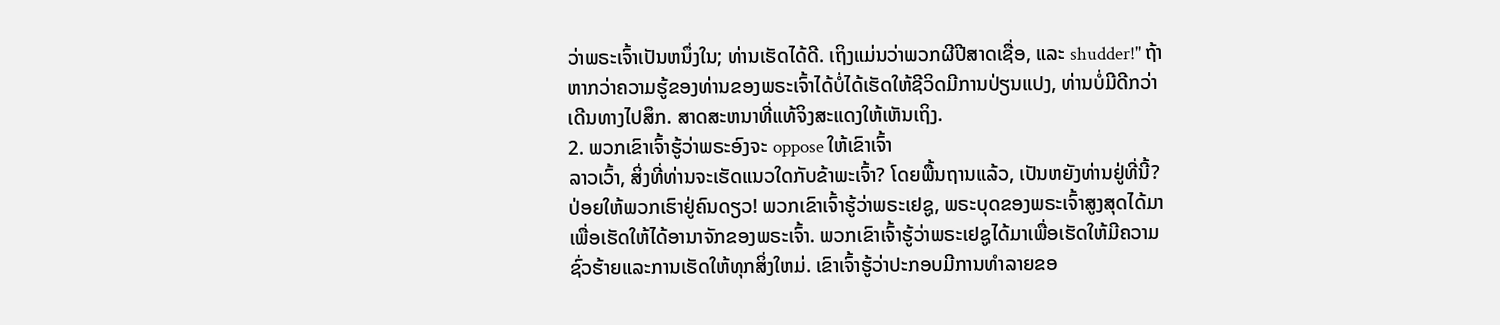ວ່າພຣະເຈົ້າເປັນຫນຶ່ງໃນ; ທ່ານເຮັດໄດ້ດີ. ເຖິງແມ່ນວ່າພວກຜີປີສາດເຊື່ອ, ແລະ shudder!" ຖ້າຫາກວ່າຄວາມຮູ້ຂອງທ່ານຂອງພຣະເຈົ້າໄດ້ບໍ່ໄດ້ເຮັດໃຫ້ຊີວິດມີການປ່ຽນແປງ, ທ່ານບໍ່ມີດີກວ່າເດີນທາງໄປສຶກ. ສາດສະຫນາທີ່ແທ້ຈິງສະແດງໃຫ້ເຫັນເຖິງ.
2. ພວກເຂົາເຈົ້າຮູ້ວ່າພຣະອົງຈະ oppose ໃຫ້ເຂົາເຈົ້າ
ລາວເວົ້າ, ສິ່ງທີ່ທ່ານຈະເຮັດແນວໃດກັບຂ້າພະເຈົ້າ? ໂດຍພື້ນຖານແລ້ວ, ເປັນຫຍັງທ່ານຢູ່ທີ່ນີ້? ປ່ອຍໃຫ້ພວກເຮົາຢູ່ຄົນດຽວ! ພວກເຂົາເຈົ້າຮູ້ວ່າພຣະເຢຊູ, ພຣະບຸດຂອງພຣະເຈົ້າສູງສຸດໄດ້ມາເພື່ອເຮັດໃຫ້ໄດ້ອານາຈັກຂອງພຣະເຈົ້າ. ພວກເຂົາເຈົ້າຮູ້ວ່າພຣະເຢຊູໄດ້ມາເພື່ອເຮັດໃຫ້ມີຄວາມຊົ່ວຮ້າຍແລະການເຮັດໃຫ້ທຸກສິ່ງໃຫມ່. ເຂົາເຈົ້າຮູ້ວ່າປະກອບມີການທໍາລາຍຂອ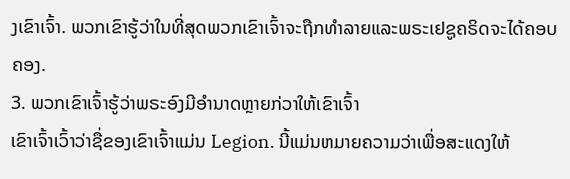ງເຂົາເຈົ້າ. ພວກເຂົາຮູ້ວ່າໃນທີ່ສຸດພວກເຂົາເຈົ້າຈະຖືກທໍາລາຍແລະພຣະເຢຊູຄຣິດຈະໄດ້ຄອບຄອງ.
3. ພວກເຂົາເຈົ້າຮູ້ວ່າພຣະອົງມີອໍານາດຫຼາຍກ່ວາໃຫ້ເຂົາເຈົ້າ
ເຂົາເຈົ້າເວົ້າວ່າຊື່ຂອງເຂົາເຈົ້າແມ່ນ Legion. ນີ້ແມ່ນຫມາຍຄວາມວ່າເພື່ອສະແດງໃຫ້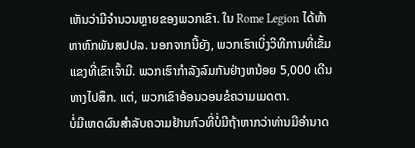ເຫັນວ່າມີຈໍານວນຫຼາຍຂອງພວກເຂົາ. ໃນ Rome Legion ໄດ້ຫ້າຫາຫົກພັນສປປລ. ນອກຈາກນີ້ຍັງ, ພວກເຮົາເບິ່ງວິທີການທີ່ເຂັ້ມແຂງທີ່ເຂົາເຈົ້າມີ. ພວກເຮົາກໍາລັງລົມກັນຢ່າງຫນ້ອຍ 5,000 ເດີນທາງໄປສຶກ. ແຕ່, ພວກເຂົາອ້ອນວອນຂໍຄວາມເມດຕາ.
ບໍ່ມີເຫດຜົນສໍາລັບຄວາມຢ້ານກົວທີ່ບໍ່ມີຖ້າຫາກວ່າທ່ານມີອໍານາດ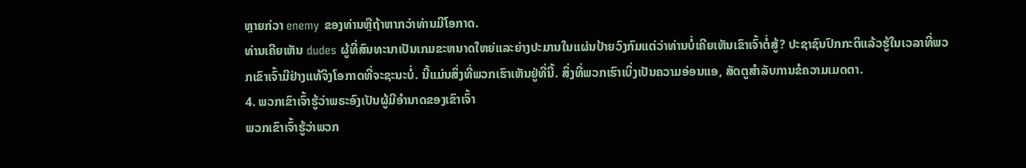ຫຼາຍກ່ວາ enemy ຂອງທ່ານຫຼືຖ້າຫາກວ່າທ່ານມີໂອກາດ.
ທ່ານເຄີຍເຫັນ dudes ຜູ້ທີ່ສົນທະນາເປັນເກມຂະຫນາດໃຫຍ່ແລະຍ່າງປະມານໃນແຜ່ນປ້າຍວົງກົມແຕ່ວ່າທ່ານບໍ່ເຄີຍເຫັນເຂົາເຈົ້າຕໍ່ສູ້? ປະຊາຊົນປົກກະຕິແລ້ວຮູ້ໃນເວລາທີ່ພວກເຂົາເຈົ້າມີຢ່າງແທ້ຈິງໂອກາດທີ່ຈະຊະນະບໍ່. ນີ້ແມ່ນສິ່ງທີ່ພວກເຮົາເຫັນຢູ່ທີ່ນີ້. ສິ່ງທີ່ພວກເຮົາເບິ່ງເປັນຄວາມອ່ອນແອ, ສັດຕູສໍາລັບການຂໍຄວາມເມດຕາ.
4. ພວກເຂົາເຈົ້າຮູ້ວ່າພຣະອົງເປັນຜູ້ມີອໍານາດຂອງເຂົາເຈົ້າ
ພວກເຂົາເຈົ້າຮູ້ວ່າພວກ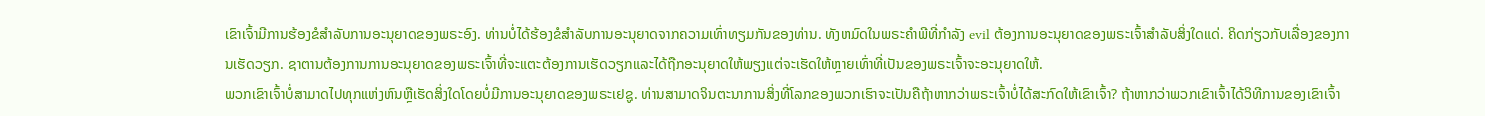ເຂົາເຈົ້າມີການຮ້ອງຂໍສໍາລັບການອະນຸຍາດຂອງພຣະອົງ. ທ່ານບໍ່ໄດ້ຮ້ອງຂໍສໍາລັບການອະນຸຍາດຈາກຄວາມເທົ່າທຽມກັນຂອງທ່ານ. ທັງຫມົດໃນພຣະຄໍາພີທີ່ກໍາລັງ evil ຕ້ອງການອະນຸຍາດຂອງພຣະເຈົ້າສໍາລັບສິ່ງໃດແດ່. ຄິດກ່ຽວກັບເລື່ອງຂອງການເຮັດວຽກ. ຊາຕານຕ້ອງການການອະນຸຍາດຂອງພຣະເຈົ້າທີ່ຈະແຕະຕ້ອງການເຮັດວຽກແລະໄດ້ຖືກອະນຸຍາດໃຫ້ພຽງແຕ່ຈະເຮັດໃຫ້ຫຼາຍເທົ່າທີ່ເປັນຂອງພຣະເຈົ້າຈະອະນຸຍາດໃຫ້.
ພວກເຂົາເຈົ້າບໍ່ສາມາດໄປທຸກແຫ່ງຫົນຫຼືເຮັດສິ່ງໃດໂດຍບໍ່ມີການອະນຸຍາດຂອງພຣະເຢຊູ. ທ່ານສາມາດຈິນຕະນາການສິ່ງທີ່ໂລກຂອງພວກເຮົາຈະເປັນຄືຖ້າຫາກວ່າພຣະເຈົ້າບໍ່ໄດ້ສະກົດໃຫ້ເຂົາເຈົ້າ? ຖ້າຫາກວ່າພວກເຂົາເຈົ້າໄດ້ວິທີການຂອງເຂົາເຈົ້າ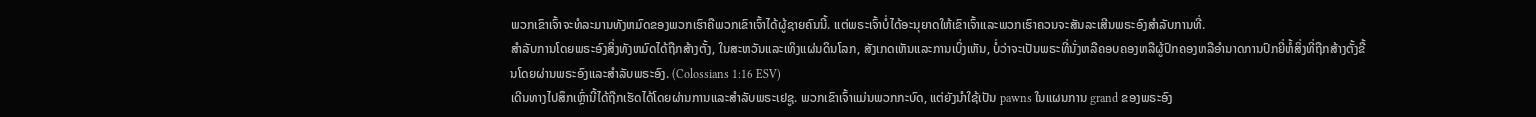ພວກເຂົາເຈົ້າຈະທໍລະມານທັງຫມົດຂອງພວກເຮົາຄືພວກເຂົາເຈົ້າໄດ້ຜູ້ຊາຍຄົນນີ້. ແຕ່ພຣະເຈົ້າບໍ່ໄດ້ອະນຸຍາດໃຫ້ເຂົາເຈົ້າແລະພວກເຮົາຄວນຈະສັນລະເສີນພຣະອົງສໍາລັບການທີ່.
ສໍາລັບການໂດຍພຣະອົງສິ່ງທັງຫມົດໄດ້ຖືກສ້າງຕັ້ງ, ໃນສະຫວັນແລະເທິງແຜ່ນດິນໂລກ, ສັງເກດເຫັນແລະການເບິ່ງເຫັນ, ບໍ່ວ່າຈະເປັນພຣະທີ່ນັ່ງຫລືຄອບຄອງຫລືຜູ້ປົກຄອງຫລືອໍານາດການປົກຍີ່ຫໍ້ສິ່ງທີ່ຖືກສ້າງຕັ້ງຂື້ນໂດຍຜ່ານພຣະອົງແລະສໍາລັບພຣະອົງ. (Colossians 1:16 ESV)
ເດີນທາງໄປສຶກເຫຼົ່ານີ້ໄດ້ຖືກເຮັດໄດ້ໂດຍຜ່ານການແລະສໍາລັບພຣະເຢຊູ. ພວກເຂົາເຈົ້າແມ່ນພວກກະບົດ, ແຕ່ຍັງນໍາໃຊ້ເປັນ pawns ໃນແຜນການ grand ຂອງພຣະອົງ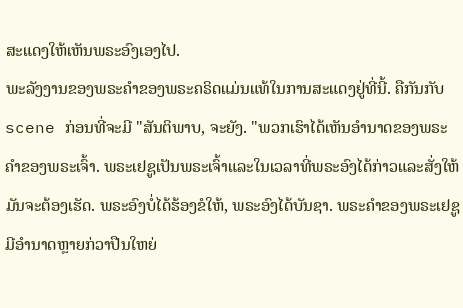ສະແດງໃຫ້ເຫັນພຣະອົງເອງໄປ.
ພະລັງງານຂອງພຣະຄໍາຂອງພຣະຄຣິດແມ່ນແທ້ໃນການສະແດງຢູ່ທີ່ນີ້. ຄືກັນກັບ scene ກ່ອນທີ່ຈະມີ "ສັນຕິພາບ, ຈະຍັງ. "ພວກເຮົາໄດ້ເຫັນອໍານາດຂອງພຣະຄໍາຂອງພຣະເຈົ້າ. ພຣະເຢຊູເປັນພຣະເຈົ້າແລະໃນເວລາທີ່ພຣະອົງໄດ້ກ່າວແລະສັ່ງໃຫ້ມັນຈະຕ້ອງເຮັດ. ພຣະອົງບໍ່ໄດ້ຮ້ອງຂໍໃຫ້, ພຣະອົງໄດ້ບັນຊາ. ພຣະຄໍາຂອງພຣະເຢຊູມີອໍານາດຫຼາຍກ່ວາປືນໃຫຍ່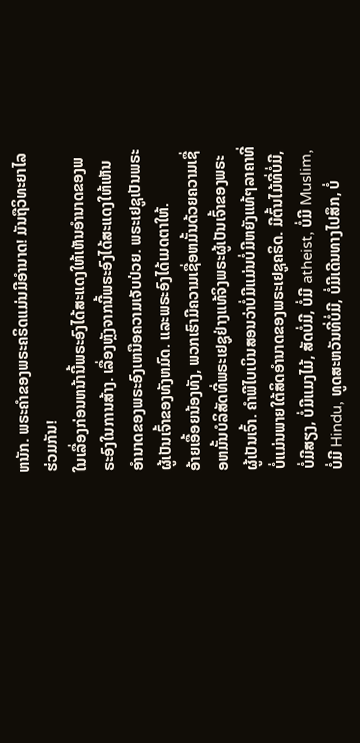ຫນັກ. ພຣະຄໍາຂອງພຣະຄຣິດແມ່ນມີອໍານາດ! ມັນຖືວິທະຍາໄລຮ່ວມກັນ!
ໃນເລື່ອງກ່ອນຫນ້ານີ້ພຣະອົງໄດ້ສະແດງໃຫ້ເຫັນອໍານາດຂອງພຣະອົງໃນການສ້າງ. ເລື່ອງຫຼັງຈາກນີ້ພຣະອົງໄດ້ສະແດງໃຫ້ເຫັນອໍານາດຂອງພຣະອົງເຫນືອຄວາມເຈັບປ່ວຍ. ພຣະເຢຊູເປັນພຣະຜູ້ເປັນເຈົ້າຂອງທັງຫມົດ. ແລະພຣະອົງໄດ້ເມດຕາໃຫ້.
ອ້າຍເອື້ອຍນ້ອງທັງ, ພວກເຮົາມີຄວາມເຊື່ອຫມັ້ນດ້ວຍຄວາມເຊື່ອຫມັ້ນບໍລິສັດທີ່ພຣະເຢຊູຢ່າງແທ້ຈິງພຣະຜູ້ເປັນເຈົ້າຂອງພຣະຜູ້ເປັນເຈົ້າ. ຄໍາພີໄບເບິນສອນວ່າບໍ່ມີແມ່ນບໍ່ມີຫຍັງແທ້ໆລາຄາທີ່ບໍ່ແມ່ນພາຍໃຕ້ສິດອໍານາດຂອງພຣະເຢຊູຄຣິດ. ມີຕົ້ນໄມ້ທີ່ບໍ່ມີ, ບໍ່ມີສຽງ, ບໍ່ມີແມງໄມ້, ສັດບໍ່ມີ, ບໍ່ມີ atheist, ບໍ່ມີ Muslim, ບໍ່ມີ Hindu, ທູດສະຫວັນທີ່ບໍ່ມີ, ບໍ່ມີເດີນທາງໄປສຶກ, ບໍ່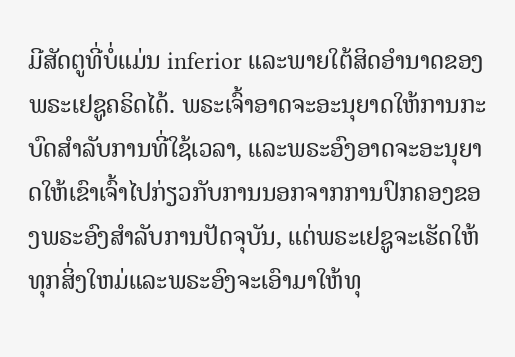ມີສັດຕູທີ່ບໍ່ແມ່ນ inferior ແລະພາຍໃຕ້ສິດອໍານາດຂອງພຣະເຢຊູຄຣິດໄດ້. ພຣະເຈົ້າອາດຈະອະນຸຍາດໃຫ້ການກະບົດສໍາລັບການທີ່ໃຊ້ເວລາ, ແລະພຣະອົງອາດຈະອະນຸຍາດໃຫ້ເຂົາເຈົ້າໄປກ່ຽວກັບການນອກຈາກການປົກຄອງຂອງພຣະອົງສໍາລັບການປັດຈຸບັນ, ແຕ່ພຣະເຢຊູຈະເຮັດໃຫ້ທຸກສິ່ງໃຫມ່ແລະພຣະອົງຈະເອົາມາໃຫ້ທຸ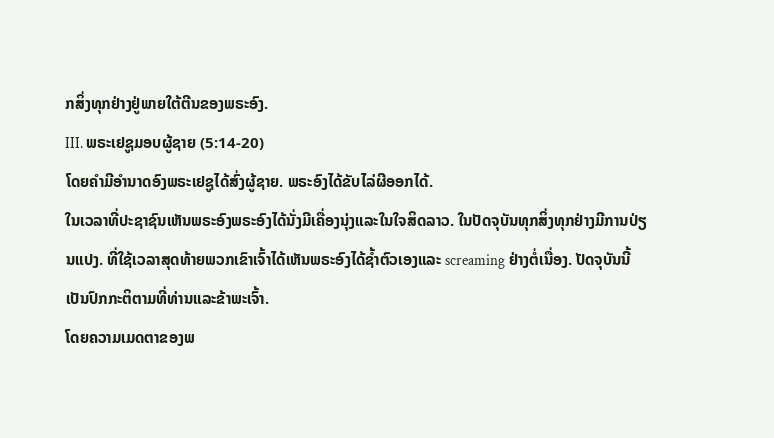ກສິ່ງທຸກຢ່າງຢູ່ພາຍໃຕ້ຕີນຂອງພຣະອົງ.
III. ພຣະເຢຊູມອບຜູ້ຊາຍ (5:14-20)
ໂດຍຄໍາມີອໍານາດອົງພຣະເຢຊູໄດ້ສົ່ງຜູ້ຊາຍ. ພຣະອົງໄດ້ຂັບໄລ່ຜີອອກໄດ້.
ໃນເວລາທີ່ປະຊາຊົນເຫັນພຣະອົງພຣະອົງໄດ້ນັ່ງມີເຄື່ອງນຸ່ງແລະໃນໃຈສິດລາວ. ໃນປັດຈຸບັນທຸກສິ່ງທຸກຢ່າງມີການປ່ຽນແປງ. ທີ່ໃຊ້ເວລາສຸດທ້າຍພວກເຂົາເຈົ້າໄດ້ເຫັນພຣະອົງໄດ້ຊ້ຳຕົວເອງແລະ screaming ຢ່າງຕໍ່ເນື່ອງ. ປັດຈຸບັນນີ້ເປັນປົກກະຕິຕາມທີ່ທ່ານແລະຂ້າພະເຈົ້າ.
ໂດຍຄວາມເມດຕາຂອງພ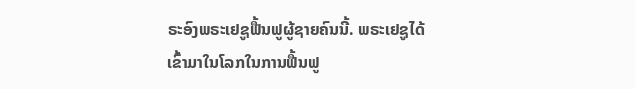ຣະອົງພຣະເຢຊູຟື້ນຟູຜູ້ຊາຍຄົນນີ້. ພຣະເຢຊູໄດ້ເຂົ້າມາໃນໂລກໃນການຟື້ນຟູ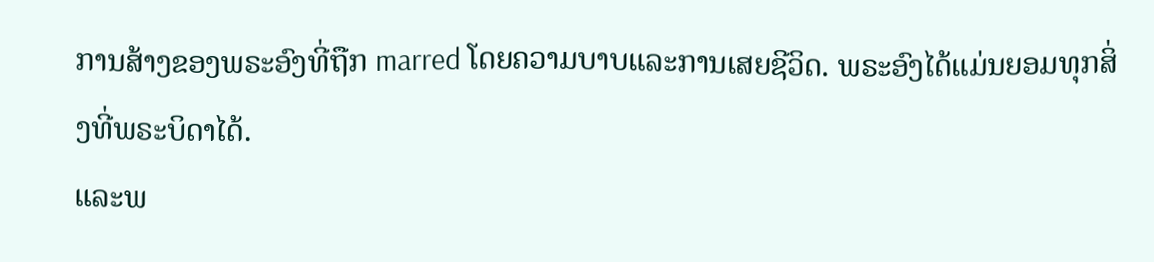ການສ້າງຂອງພຣະອົງທີ່ຖືກ marred ໂດຍຄວາມບາບແລະການເສຍຊີວິດ. ພຣະອົງໄດ້ແມ່ນຍອມທຸກສິ່ງທີ່ພຣະບິດາໄດ້.
ແລະພ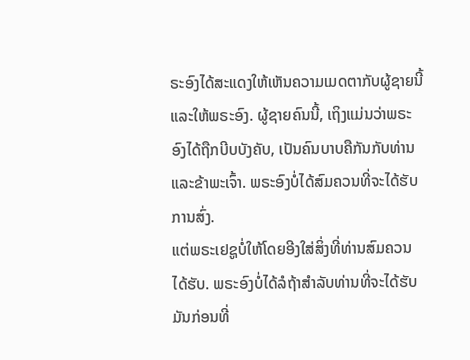ຣະອົງໄດ້ສະແດງໃຫ້ເຫັນຄວາມເມດຕາກັບຜູ້ຊາຍນີ້ແລະໃຫ້ພຣະອົງ. ຜູ້ຊາຍຄົນນີ້, ເຖິງແມ່ນວ່າພຣະອົງໄດ້ຖືກບີບບັງຄັບ, ເປັນຄົນບາບຄືກັນກັບທ່ານແລະຂ້າພະເຈົ້າ. ພຣະອົງບໍ່ໄດ້ສົມຄວນທີ່ຈະໄດ້ຮັບການສົ່ງ.
ແຕ່ພຣະເຢຊູບໍ່ໃຫ້ໂດຍອີງໃສ່ສິ່ງທີ່ທ່ານສົມຄວນໄດ້ຮັບ. ພຣະອົງບໍ່ໄດ້ລໍຖ້າສໍາລັບທ່ານທີ່ຈະໄດ້ຮັບມັນກ່ອນທີ່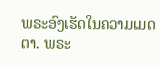ພຣະອົງເຮັດໃນຄວາມເມດຕາ. ພຣະ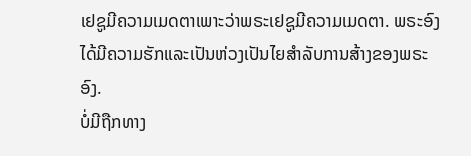ເຢຊູມີຄວາມເມດຕາເພາະວ່າພຣະເຢຊູມີຄວາມເມດຕາ. ພຣະອົງໄດ້ມີຄວາມຮັກແລະເປັນຫ່ວງເປັນໄຍສໍາລັບການສ້າງຂອງພຣະອົງ.
ບໍ່ມີຖືກທາງ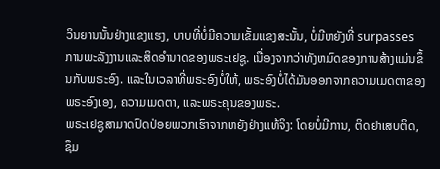ວິນຍານນັ້ນຢ່າງແຂງແຮງ, ບາບທີ່ບໍ່ມີຄວາມເຂັ້ມແຂງສະນັ້ນ, ບໍ່ມີຫຍັງທີ່ surpasses ການພະລັງງານແລະສິດອໍານາດຂອງພຣະເຢຊູ. ເນື່ອງຈາກວ່າທັງຫມົດຂອງການສ້າງແມ່ນຂຶ້ນກັບພຣະອົງ. ແລະໃນເວລາທີ່ພຣະອົງບໍ່ໃຫ້, ພຣະອົງບໍ່ໄດ້ມັນອອກຈາກຄວາມເມດຕາຂອງພຣະອົງເອງ, ຄວາມເມດຕາ, ແລະພຣະຄຸນຂອງພຣະ.
ພຣະເຢຊູສາມາດປົດປ່ອຍພວກເຮົາຈາກຫຍັງຢ່າງແທ້ຈິງ: ໂດຍບໍ່ມີການ, ຕິດຢາເສບຕິດ, ຊຶມ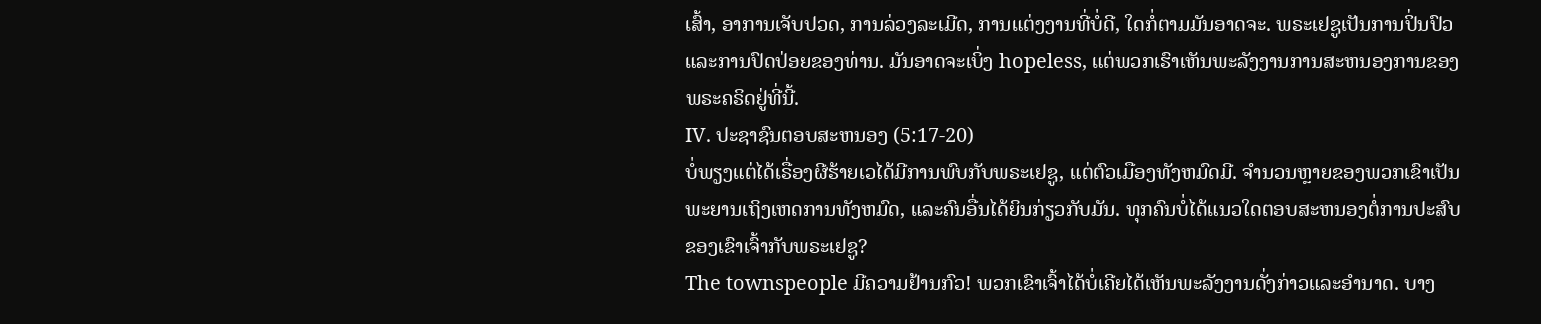ເສົ້າ, ອາການເຈັບປວດ, ການລ່ວງລະເມີດ, ການແຕ່ງງານທີ່ບໍ່ດີ, ໃດກໍ່ຕາມມັນອາດຈະ. ພຣະເຢຊູເປັນການປິ່ນປົວແລະການປົດປ່ອຍຂອງທ່ານ. ມັນອາດຈະເບິ່ງ hopeless, ແຕ່ພວກເຮົາເຫັນພະລັງງານການສະຫນອງການຂອງພຣະຄຣິດຢູ່ທີ່ນີ້.
IV. ປະຊາຊົນຕອບສະຫນອງ (5:17-20)
ບໍ່ພຽງແຕ່ໄດ້ເຣື່ອງຜີຮ້າຍເວໄດ້ມີການພົບກັບພຣະເຢຊູ, ແຕ່ຕົວເມືອງທັງຫມົດມີ. ຈໍານວນຫຼາຍຂອງພວກເຂົາເປັນພະຍານເຖິງເຫດການທັງຫມົດ, ແລະຄົນອື່ນໄດ້ຍິນກ່ຽວກັບມັນ. ທຸກຄົນບໍ່ໄດ້ແນວໃດຕອບສະຫນອງຕໍ່ການປະສົບຂອງເຂົາເຈົ້າກັບພຣະເຢຊູ?
The townspeople ມີຄວາມຢ້ານກົວ! ພວກເຂົາເຈົ້າໄດ້ບໍ່ເຄີຍໄດ້ເຫັນພະລັງງານດັ່ງກ່າວແລະອໍານາດ. ບາງ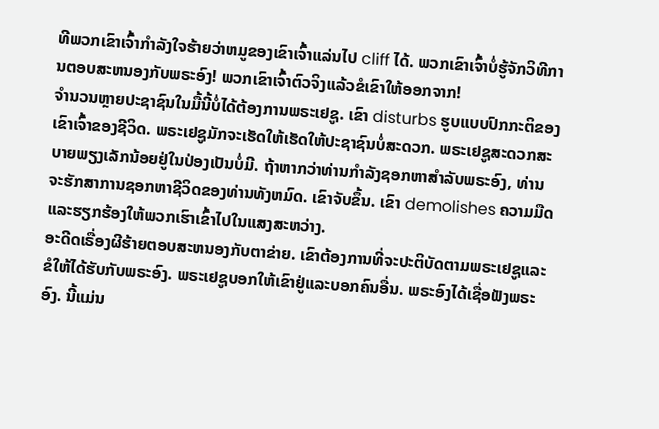ທີພວກເຂົາເຈົ້າກໍາລັງໃຈຮ້າຍວ່າຫມູຂອງເຂົາເຈົ້າແລ່ນໄປ cliff ໄດ້. ພວກເຂົາເຈົ້າບໍ່ຮູ້ຈັກວິທີການຕອບສະຫນອງກັບພຣະອົງ! ພວກເຂົາເຈົ້າຕົວຈິງແລ້ວຂໍເຂົາໃຫ້ອອກຈາກ!
ຈໍານວນຫຼາຍປະຊາຊົນໃນມື້ນີ້ບໍ່ໄດ້ຕ້ອງການພຣະເຢຊູ. ເຂົາ disturbs ຮູບແບບປົກກະຕິຂອງເຂົາເຈົ້າຂອງຊີວິດ. ພຣະເຢຊູມັກຈະເຮັດໃຫ້ເຮັດໃຫ້ປະຊາຊົນບໍ່ສະດວກ. ພຣະເຢຊູສະດວກສະບາຍພຽງເລັກນ້ອຍຢູ່ໃນປ່ອງເປັນບໍ່ມີ. ຖ້າຫາກວ່າທ່ານກໍາລັງຊອກຫາສໍາລັບພຣະອົງ, ທ່ານຈະຮັກສາການຊອກຫາຊີວິດຂອງທ່ານທັງຫມົດ. ເຂົາຈັບຂຶ້ນ. ເຂົາ demolishes ຄວາມມືດແລະຮຽກຮ້ອງໃຫ້ພວກເຮົາເຂົ້າໄປໃນແສງສະຫວ່າງ.
ອະດີດເຣື່ອງຜີຮ້າຍຕອບສະຫນອງກັບຕາຂ່າຍ. ເຂົາຕ້ອງການທີ່ຈະປະຕິບັດຕາມພຣະເຢຊູແລະຂໍໃຫ້ໄດ້ຮັບກັບພຣະອົງ. ພຣະເຢຊູບອກໃຫ້ເຂົາຢູ່ແລະບອກຄົນອື່ນ. ພຣະອົງໄດ້ເຊື່ອຟັງພຣະອົງ. ນີ້ແມ່ນ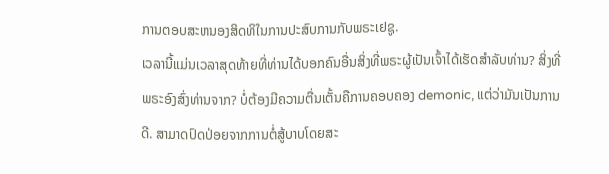ການຕອບສະຫນອງສິດທິໃນການປະສົບການກັບພຣະເຢຊູ.
ເວລານີ້ແມ່ນເວລາສຸດທ້າຍທີ່ທ່ານໄດ້ບອກຄົນອື່ນສິ່ງທີ່ພຣະຜູ້ເປັນເຈົ້າໄດ້ເຮັດສໍາລັບທ່ານ? ສິ່ງທີ່ພຣະອົງສົ່ງທ່ານຈາກ? ບໍ່ຕ້ອງມີຄວາມຕື່ນເຕັ້ນຄືການຄອບຄອງ demonic, ແຕ່ວ່າມັນເປັນການດີ. ສາມາດປົດປ່ອຍຈາກການຕໍ່ສູ້ບາບໂດຍສະ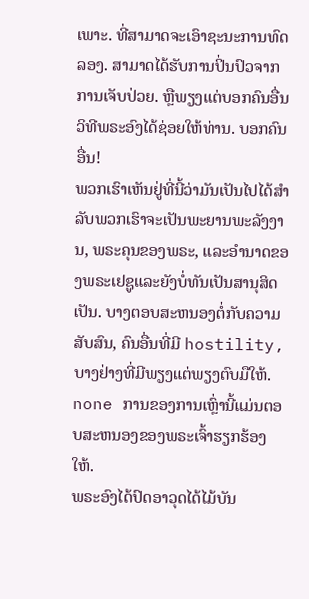ເພາະ. ທີ່ສາມາດຈະເອົາຊະນະການທົດລອງ. ສາມາດໄດ້ຮັບການປິ່ນປົວຈາກການເຈັບປ່ວຍ. ຫຼືພຽງແຕ່ບອກຄົນອື່ນວິທີພຣະອົງໄດ້ຊ່ອຍໃຫ້ທ່ານ. ບອກຄົນອື່ນ!
ພວກເຮົາເຫັນຢູ່ທີ່ນີ້ວ່າມັນເປັນໄປໄດ້ສໍາລັບພວກເຮົາຈະເປັນພະຍານພະລັງງານ, ພຣະຄຸນຂອງພຣະ, ແລະອໍານາດຂອງພຣະເຢຊູແລະຍັງບໍ່ທັນເປັນສານຸສິດເປັນ. ບາງຕອບສະຫນອງຕໍ່ກັບຄວາມສັບສົນ, ຄົນອື່ນທີ່ມີ hostility, ບາງຢ່າງທີ່ມີພຽງແຕ່ພຽງຕົບມືໃຫ້. none ການຂອງການເຫຼົ່ານີ້ແມ່ນຕອບສະຫນອງຂອງພຣະເຈົ້າຮຽກຮ້ອງໃຫ້.
ພຣະອົງໄດ້ປົດອາວຸດໄດ້ໄມ້ບັນ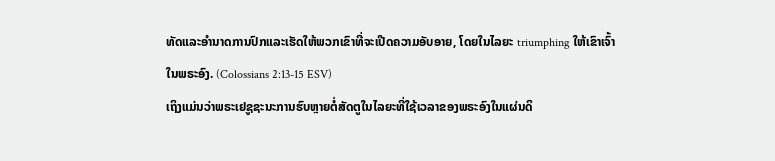ທັດແລະອໍານາດການປົກແລະເຮັດໃຫ້ພວກເຂົາທີ່ຈະເປີດຄວາມອັບອາຍ, ໂດຍໃນໄລຍະ triumphing ໃຫ້ເຂົາເຈົ້າໃນພຣະອົງ. (Colossians 2:13-15 ESV)
ເຖິງແມ່ນວ່າພຣະເຢຊູຊະນະການຮົບຫຼາຍຕໍ່ສັດຕູໃນໄລຍະທີ່ໃຊ້ເວລາຂອງພຣະອົງໃນແຜ່ນດິ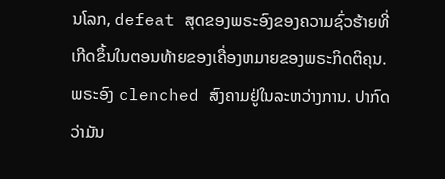ນໂລກ, defeat ສຸດຂອງພຣະອົງຂອງຄວາມຊົ່ວຮ້າຍທີ່ເກີດຂຶ້ນໃນຕອນທ້າຍຂອງເຄື່ອງຫມາຍຂອງພຣະກິດຕິຄຸນ. ພຣະອົງ clenched ສົງຄາມຢູ່ໃນລະຫວ່າງການ. ປາກົດວ່າມັນ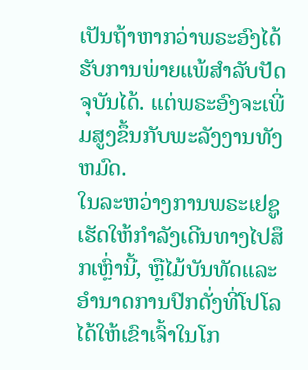ເປັນຖ້າຫາກວ່າພຣະອົງໄດ້ຮັບການພ່າຍແພ້ສໍາລັບປັດຈຸບັນໄດ້. ແຕ່ພຣະອົງຈະເພີ່ມສູງຂຶ້ນກັບພະລັງງານທັງຫມົດ.
ໃນລະຫວ່າງການພຣະເຢຊູເຮັດໃຫ້ກໍາລັງເດີນທາງໄປສຶກເຫຼົ່ານີ້, ຫຼືໄມ້ບັນທັດແລະອໍານາດການປົກດັ່ງທີ່ໂປໂລໄດ້ໃຫ້ເຂົາເຈົ້າໃນໂກ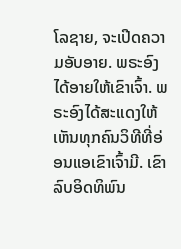ໂລຊາຍ, ຈະເປີດຄວາມອັບອາຍ. ພຣະອົງໄດ້ອາຍໃຫ້ເຂົາເຈົ້າ. ພຣະອົງໄດ້ສະແດງໃຫ້ເຫັນທຸກຄົນວິທີທີ່ອ່ອນແອເຂົາເຈົ້າມີ. ເຂົາລົບອິດທິພົນ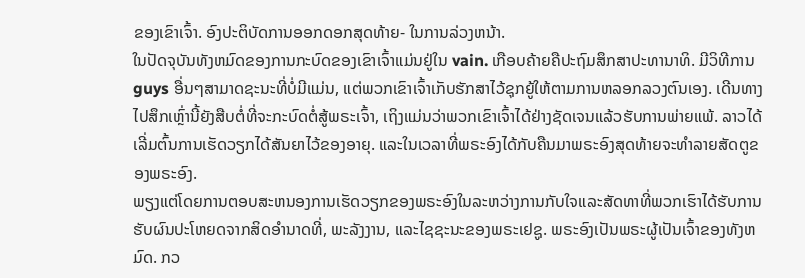ຂອງເຂົາເຈົ້າ. ອົງປະຕິບັດການອອກດອກສຸດທ້າຍ- ໃນການລ່ວງຫນ້າ.
ໃນປັດຈຸບັນທັງຫມົດຂອງການກະບົດຂອງເຂົາເຈົ້າແມ່ນຢູ່ໃນ vain. ເກືອບຄ້າຍຄືປະຖົມສຶກສາປະທານາທິ. ມີວິທີການ guys ອື່ນໆສາມາດຊະນະທີ່ບໍ່ມີແມ່ນ, ແຕ່ພວກເຂົາເຈົ້າເກັບຮັກສາໄວ້ຊຸກຍູ້ໃຫ້ຕາມການຫລອກລວງຕົນເອງ. ເດີນທາງໄປສຶກເຫຼົ່ານີ້ຍັງສືບຕໍ່ທີ່ຈະກະບົດຕໍ່ສູ້ພຣະເຈົ້າ, ເຖິງແມ່ນວ່າພວກເຂົາເຈົ້າໄດ້ຢ່າງຊັດເຈນແລ້ວຮັບການພ່າຍແພ້. ລາວໄດ້ເລີ່ມຕົ້ນການເຮັດວຽກໄດ້ສັນຍາໄວ້ຂອງອາຍຸ. ແລະໃນເວລາທີ່ພຣະອົງໄດ້ກັບຄືນມາພຣະອົງສຸດທ້າຍຈະທໍາລາຍສັດຕູຂອງພຣະອົງ.
ພຽງແຕ່ໂດຍການຕອບສະຫນອງການເຮັດວຽກຂອງພຣະອົງໃນລະຫວ່າງການກັບໃຈແລະສັດທາທີ່ພວກເຮົາໄດ້ຮັບການຮັບຜົນປະໂຫຍດຈາກສິດອໍານາດທີ່, ພະລັງງານ, ແລະໄຊຊະນະຂອງພຣະເຢຊູ. ພຣະອົງເປັນພຣະຜູ້ເປັນເຈົ້າຂອງທັງຫມົດ. ກວ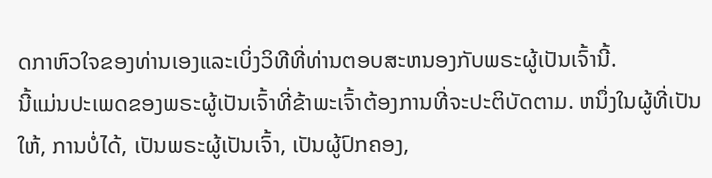ດກາຫົວໃຈຂອງທ່ານເອງແລະເບິ່ງວິທີທີ່ທ່ານຕອບສະຫນອງກັບພຣະຜູ້ເປັນເຈົ້ານີ້.
ນີ້ແມ່ນປະເພດຂອງພຣະຜູ້ເປັນເຈົ້າທີ່ຂ້າພະເຈົ້າຕ້ອງການທີ່ຈະປະຕິບັດຕາມ. ຫນຶ່ງໃນຜູ້ທີ່ເປັນໃຫ້, ການບໍ່ໄດ້, ເປັນພຣະຜູ້ເປັນເຈົ້າ, ເປັນຜູ້ປົກຄອງ,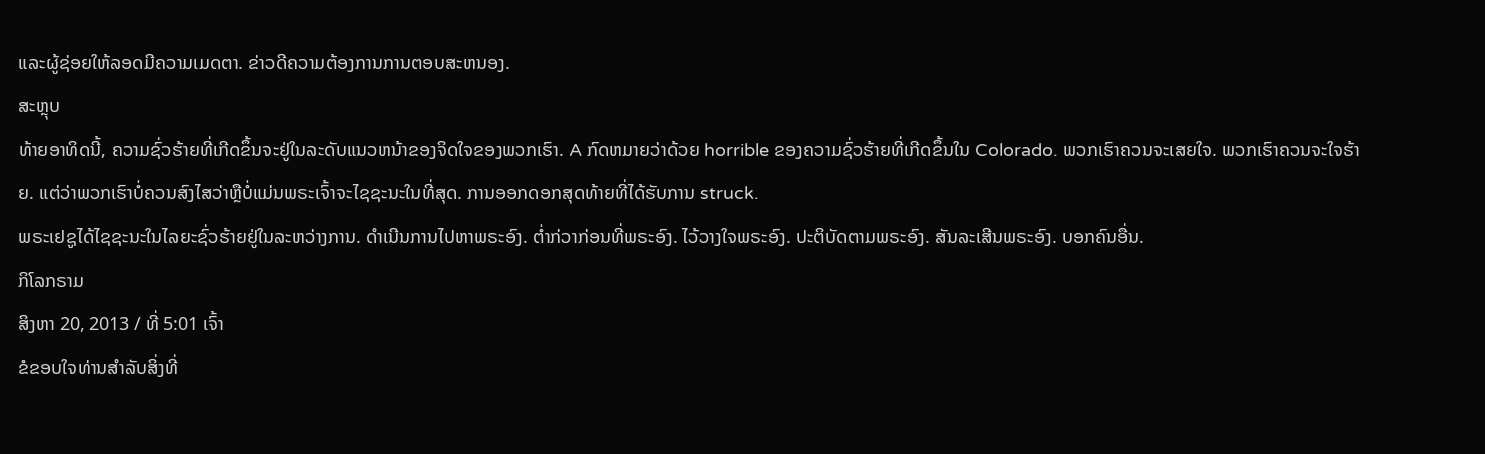ແລະຜູ້ຊ່ອຍໃຫ້ລອດມີຄວາມເມດຕາ. ຂ່າວດີຄວາມຕ້ອງການການຕອບສະຫນອງ.
ສະຫຼຸບ
ທ້າຍອາທິດນີ້, ຄວາມຊົ່ວຮ້າຍທີ່ເກີດຂຶ້ນຈະຢູ່ໃນລະດັບແນວຫນ້າຂອງຈິດໃຈຂອງພວກເຮົາ. A ກົດຫມາຍວ່າດ້ວຍ horrible ຂອງຄວາມຊົ່ວຮ້າຍທີ່ເກີດຂຶ້ນໃນ Colorado. ພວກເຮົາຄວນຈະເສຍໃຈ. ພວກເຮົາຄວນຈະໃຈຮ້າຍ. ແຕ່ວ່າພວກເຮົາບໍ່ຄວນສົງໄສວ່າຫຼືບໍ່ແມ່ນພຣະເຈົ້າຈະໄຊຊະນະໃນທີ່ສຸດ. ການອອກດອກສຸດທ້າຍທີ່ໄດ້ຮັບການ struck.
ພຣະເຢຊູໄດ້ໄຊຊະນະໃນໄລຍະຊົ່ວຮ້າຍຢູ່ໃນລະຫວ່າງການ. ດໍາເນີນການໄປຫາພຣະອົງ. ຕໍ່າກ່ວາກ່ອນທີ່ພຣະອົງ. ໄວ້ວາງໃຈພຣະອົງ. ປະຕິບັດຕາມພຣະອົງ. ສັນລະເສີນພຣະອົງ. ບອກຄົນອື່ນ.
ກິໂລກຣາມ
ສິງຫາ 20, 2013 / ທີ່ 5:01 ເຈົ້າ
ຂໍຂອບໃຈທ່ານສໍາລັບສິ່ງທີ່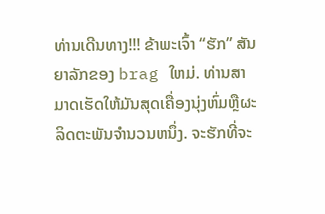ທ່ານເດີນທາງ!!! ຂ້າພະເຈົ້າ “ຮັກ” ສັນຍາລັກຂອງ brag ໃຫມ່. ທ່ານສາມາດເຮັດໃຫ້ມັນສຸດເຄື່ອງນຸ່ງຫົ່ມຫຼືຜະລິດຕະພັນຈໍານວນຫນຶ່ງ. ຈະຮັກທີ່ຈະ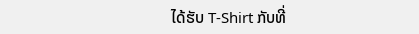ໄດ້ຮັບ T-Shirt ກັບທີ່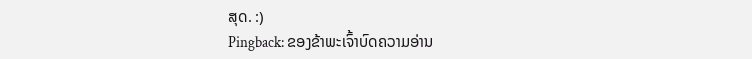ສຸດ. :)
Pingback: ຂອງຂ້າພະເຈົ້າບົດຄວາມອ່ານ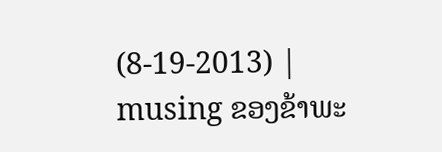(8-19-2013) | musing ຂອງຂ້າພະ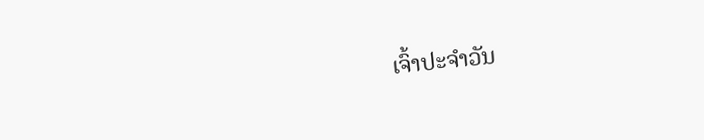ເຈົ້າປະຈໍາວັນ